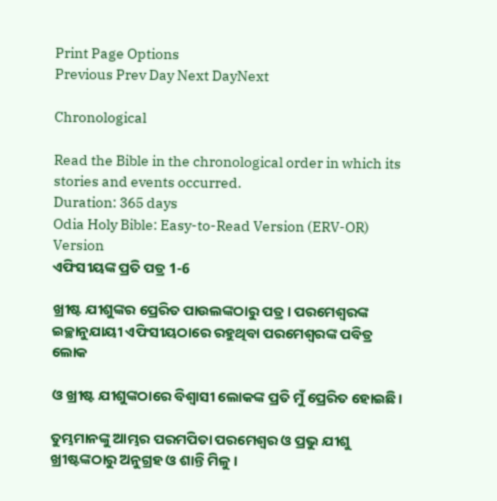Print Page Options
Previous Prev Day Next DayNext

Chronological

Read the Bible in the chronological order in which its stories and events occurred.
Duration: 365 days
Odia Holy Bible: Easy-to-Read Version (ERV-OR)
Version
ଏଫିସୀୟଙ୍କ ପ୍ରତି ପତ୍ର 1-6

ଖ୍ରୀଷ୍ଟ ଯୀଶୁଙ୍କର ପ୍ରେରିତ ପାଉଲଙ୍କଠାରୁ ପତ୍ର। ପରମେଶ୍ୱରଙ୍କ ଇଚ୍ଛାନୁଯାୟୀ ଏଫିସୀୟଠାରେ ରହୁଥିବା ପରମେଶ୍ୱରଙ୍କ ପବିତ୍ର ଲୋକ

ଓ ଖ୍ରୀଷ୍ଟ ଯୀଶୁଙ୍କଠାରେ ବିଶ୍ୱାସୀ ଲୋକଙ୍କ ପ୍ରତି ମୁଁ ପ୍ରେରିତ ହୋଇଛି।

ତୁମ୍ଭମାନଙ୍କୁ ଆମ୍ଭର ପରମପିତା ପରମେଶ୍ୱର ଓ ପ୍ରଭୁ ଯୀଶୁ ଖ୍ରୀଷ୍ଟଙ୍କଠାରୁ ଅନୁଗ୍ରହ ଓ ଶାନ୍ତି ମିଳୁ।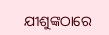ଯୀଶୁଙ୍କଠାରେ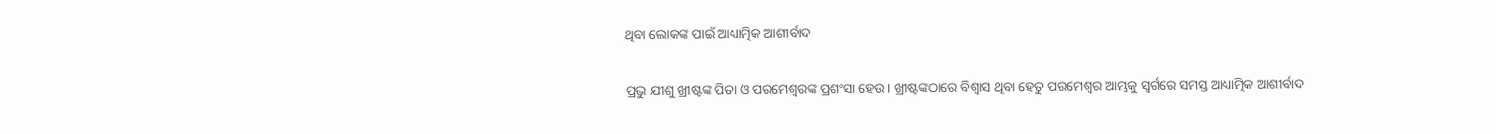ଥିବା ଲୋକଙ୍କ ପାଇଁ ଆଧ୍ୟାତ୍ମିକ ଆଶୀର୍ବାଦ

ପ୍ରଭୁ ଯୀଶୁ ଖ୍ରୀଷ୍ଟଙ୍କ ପିତା ଓ ପରମେଶ୍ୱରଙ୍କ ପ୍ରଶଂସା ହେଉ। ଖ୍ରୀଷ୍ଟଙ୍କଠାରେ ବିଶ୍ୱାସ ଥିବା ହେତୁ ପରମେଶ୍ୱର ଆମ୍ଭକୁ ସ୍ୱର୍ଗରେ ସମସ୍ତ ଆଧ୍ୟାତ୍ମିକ ଆଶୀର୍ବାଦ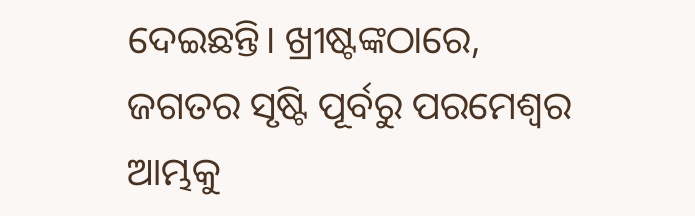ଦେଇଛନ୍ତି। ଖ୍ରୀଷ୍ଟଙ୍କଠାରେ, ଜଗତର ସୃଷ୍ଟି ପୂର୍ବରୁ ପରମେଶ୍ୱର ଆମ୍ଭକୁ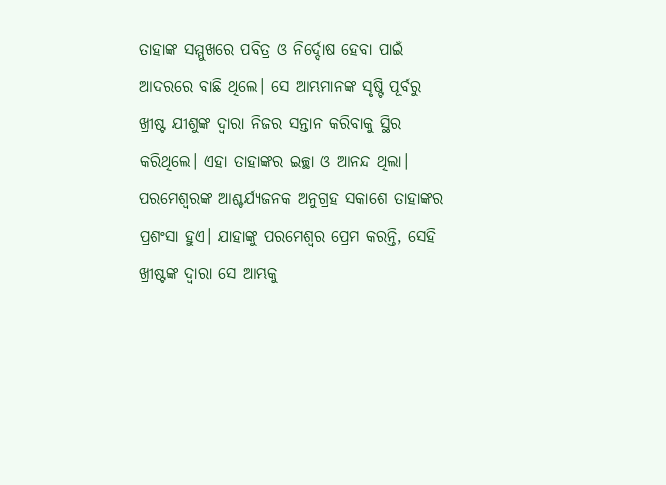ତାହାଙ୍କ ସମ୍ମୁଖରେ ପବିତ୍ର ଓ ନିର୍ଦ୍ଦୋଷ ହେବା ପାଇଁ ଆଦରରେ ବାଛି ଥିଲେ। ସେ ଆମ୍ଭମାନଙ୍କ ସୃଷ୍ଟି ପୂର୍ବରୁ ଖ୍ରୀଷ୍ଟ ଯୀଶୁଙ୍କ ଦ୍ୱାରା ନିଜର ସନ୍ତାନ କରିବାକୁ ସ୍ଥିର କରିଥିଲେ। ଏହା ତାହାଙ୍କର ଇଚ୍ଛା ଓ ଆନନ୍ଦ ଥିଲା। ପରମେଶ୍ୱରଙ୍କ ଆଶ୍ଚର୍ଯ୍ୟଜନକ ଅନୁଗ୍ରହ ସକାଶେ ତାହାଙ୍କର ପ୍ରଶଂସା ହୁଏ। ଯାହାଙ୍କୁ ପରମେଶ୍ୱର ପ୍ରେମ କରନ୍ତି, ସେହି ଖ୍ରୀଷ୍ଟଙ୍କ ଦ୍ୱାରା ସେ ଆମ୍ଭକୁ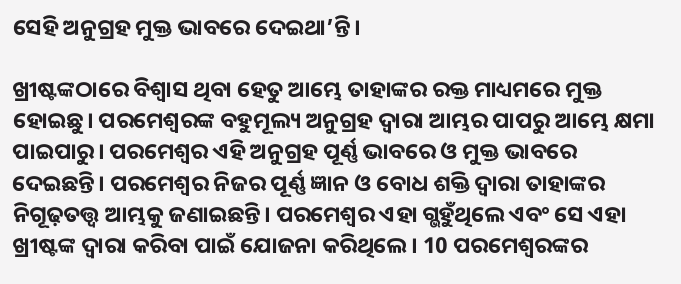ସେହି ଅନୁଗ୍ରହ ମୁକ୍ତ ଭାବରେ ଦେଇଥା’ନ୍ତି।

ଖ୍ରୀଷ୍ଟଙ୍କଠାରେ ବିଶ୍ୱାସ ଥିବା ହେତୁ ଆମ୍ଭେ ତାହାଙ୍କର ରକ୍ତ ମାଧ୍ୟମରେ ମୁକ୍ତ ହୋଇଛୁ। ପରମେଶ୍ୱରଙ୍କ ବହୁମୂଲ୍ୟ ଅନୁଗ୍ରହ ଦ୍ୱାରା ଆମ୍ଭର ପାପରୁ ଆମ୍ଭେ କ୍ଷମା ପାଇପାରୁ। ପରମେଶ୍ୱର ଏହି ଅନୁଗ୍ରହ ପୂର୍ଣ୍ଣ ଭାବରେ ଓ ମୁକ୍ତ ଭାବରେ ଦେଇଛନ୍ତି। ପରମେଶ୍ୱର ନିଜର ପୂର୍ଣ୍ଣ ଜ୍ଞାନ ଓ ବୋଧ ଶକ୍ତି ଦ୍ୱାରା ତାହାଙ୍କର ନିଗୂଢ଼ତତ୍ତ୍ୱ ଆମ୍ଭକୁ ଜଣାଇଛନ୍ତି। ପରମେଶ୍ୱର ଏହା ଗ୍ଭହୁଁଥିଲେ ଏବଂ ସେ ଏହା ଖ୍ରୀଷ୍ଟଙ୍କ ଦ୍ୱାରା କରିବା ପାଇଁ ଯୋଜନା କରିଥିଲେ। 10 ପରମେଶ୍ୱରଙ୍କର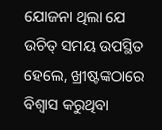ଯୋଜନା ଥିଲା ଯେ ଉଚିତ୍ ସମୟ ଉପସ୍ଥିତ ହେଲେ, ଖ୍ରୀଷ୍ଟଙ୍କଠାରେ ବିଶ୍ୱାସ କରୁଥିବା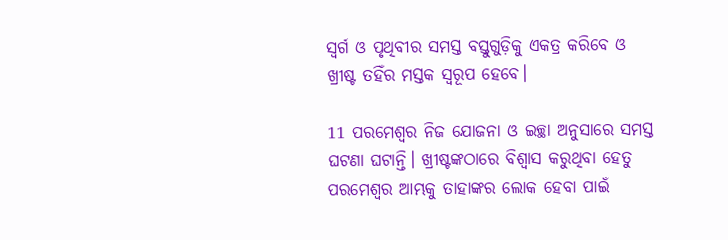ସ୍ୱର୍ଗ ଓ ପୃଥିବୀର ସମସ୍ତ ବସ୍ତୁଗୁଡ଼ିକୁ ଏକତ୍ର କରିବେ ଓ ଖ୍ରୀଷ୍ଟ ତହିଁର ମସ୍ତକ ସ୍ୱରୂପ ହେବେ।

11 ପରମେଶ୍ୱର ନିଜ ଯୋଜନା ଓ ଇଚ୍ଛା ଅନୁସାରେ ସମସ୍ତ ଘଟଣା ଘଟାନ୍ତି। ଖ୍ରୀଷ୍ଟଙ୍କଠାରେ ବିଶ୍ୱାସ କରୁଥିବା ହେତୁ ପରମେଶ୍ୱର ଆମ୍ଭକୁ ତାହାଙ୍କର ଲୋକ ହେବା ପାଇଁ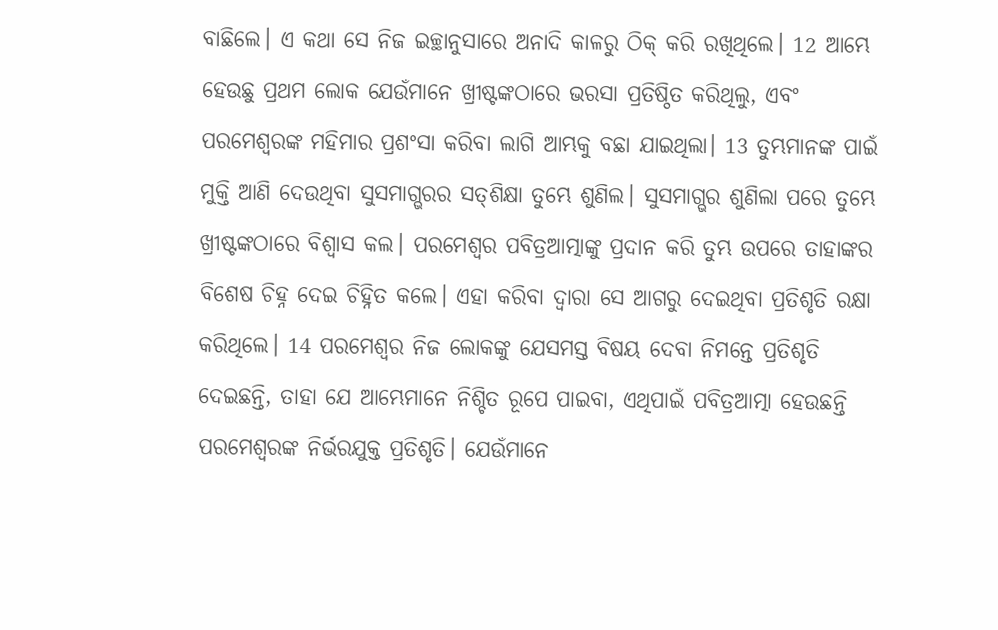ବାଛିଲେ। ଏ କଥା ସେ ନିଜ ଇଚ୍ଛାନୁସାରେ ଅନାଦି କାଳରୁ ଠିକ୍ କରି ରଖିଥିଲେ। 12 ଆମ୍ଭେ ହେଉଛୁ ପ୍ରଥମ ଲୋକ ଯେଉଁମାନେ ଖ୍ରୀଷ୍ଟଙ୍କଠାରେ ଭରସା ପ୍ରତିଷ୍ଠିତ କରିଥିଲୁ, ଏବଂ ପରମେଶ୍ୱରଙ୍କ ମହିମାର ପ୍ରଶଂସା କରିବା ଲାଗି ଆମ୍ଭକୁ ବଛା ଯାଇଥିଲା। 13 ତୁମ୍ଭମାନଙ୍କ ପାଇଁ ମୁକ୍ତି ଆଣି ଦେଉଥିବା ସୁସମାଗ୍ଭରର ସ‌ତ୍‌‌ଶିକ୍ଷା ତୁମ୍ଭେ ଶୁଣିଲ। ସୁସମାଗ୍ଭର ଶୁଣିଲା ପରେ ତୁମ୍ଭେ ଖ୍ରୀଷ୍ଟଙ୍କଠାରେ ବିଶ୍ୱାସ କଲ। ପରମେଶ୍ୱର ପବିତ୍ରଆତ୍ମାଙ୍କୁ ପ୍ରଦାନ କରି ତୁମ୍ଭ ଉପରେ ତାହାଙ୍କର ବିଶେଷ ଚିହ୍ନ ଦେଇ ଚିହ୍ନିତ କଲେ। ଏହା କରିବା ଦ୍ୱାରା ସେ ଆଗରୁ ଦେଇଥିବା ପ୍ରତିଶୃତି ରକ୍ଷା କରିଥିଲେ। 14 ପରମେଶ୍ୱର ନିଜ ଲୋକଙ୍କୁ ଯେସମସ୍ତ ବିଷୟ ଦେବା ନିମନ୍ତେ ପ୍ରତିଶୃତି ଦେଇଛନ୍ତି, ତାହା ଯେ ଆମ୍ଭେମାନେ ନିଶ୍ଚିତ ରୂପେ ପାଇବା, ଏଥିପାଇଁ ପବିତ୍ରଆତ୍ମା ହେଉଛନ୍ତି ପରମେଶ୍ୱରଙ୍କ ନିର୍ଭରଯୁକ୍ତ ପ୍ରତିଶୃତି। ଯେଉଁମାନେ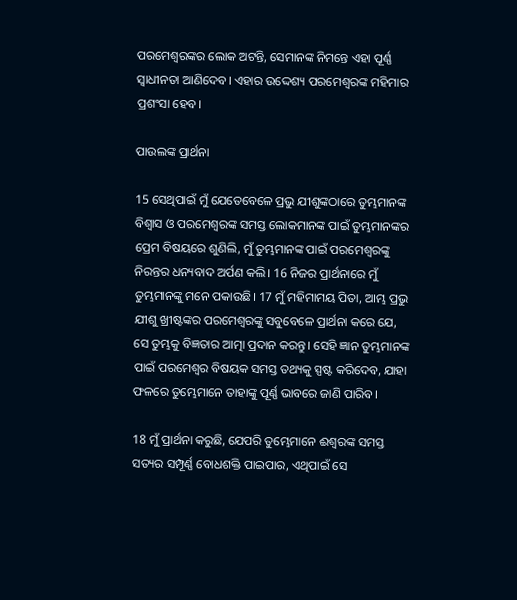ପରମେଶ୍ୱରଙ୍କର ଲୋକ ଅଟନ୍ତି, ସେମାନଙ୍କ ନିମନ୍ତେ ଏହା ପୂର୍ଣ୍ଣ ସ୍ୱାଧୀନତା ଆଣିଦେବ। ଏହାର ଉଦ୍ଦେଶ୍ୟ ପରମେଶ୍ୱରଙ୍କ ମହିମାର ପ୍ରଶଂସା ହେବ।

ପାଉଲଙ୍କ ପ୍ରାର୍ଥନା

15 ସେଥିପାଇଁ ମୁଁ ଯେତେବେଳେ ପ୍ରଭୁ ଯୀଶୁଙ୍କଠାରେ ତୁମ୍ଭମାନଙ୍କ ବିଶ୍ୱାସ ଓ ପରମେଶ୍ୱରଙ୍କ ସମସ୍ତ ଲୋକମାନଙ୍କ ପାଇଁ ତୁମ୍ଭମାନଙ୍କର ପ୍ରେମ ବିଷୟରେ ଶୁଣିଲି, ମୁଁ ତୁମ୍ଭମାନଙ୍କ ପାଇଁ ପରମେଶ୍ୱରଙ୍କୁ ନିରନ୍ତର ଧନ୍ୟବାଦ ଅର୍ପଣ କଲି। 16 ନିଜର ପ୍ରାର୍ଥନାରେ ମୁଁ ତୁମ୍ଭମାନଙ୍କୁ ମନେ ପକାଉଛି। 17 ମୁଁ ମହିମାମୟ ପିତା, ଆମ୍ଭ ପ୍ରଭୁ ଯୀଶୁ ଖ୍ରୀଷ୍ଟଙ୍କର ପରମେଶ୍ୱରଙ୍କୁ ସବୁବେଳେ ପ୍ରାର୍ଥନା କରେ ଯେ, ସେ ତୁମ୍ଭକୁ ବିଜ୍ଞତାର ଆତ୍ମା ପ୍ରଦାନ କରନ୍ତୁ। ସେହି ଜ୍ଞାନ ତୁମ୍ଭମାନଙ୍କ ପାଇଁ ପରମେଶ୍ୱର ବିଷୟକ ସମସ୍ତ ତଥ୍ୟକୁ ସ୍ପଷ୍ଟ କରିଦେବ, ଯାହା ଫଳରେ ତୁମ୍ଭେମାନେ ତାହାଙ୍କୁ ପୂର୍ଣ୍ଣ ଭାବରେ ଜାଣି ପାରିବ।

18 ମୁଁ ପ୍ରାର୍ଥନା କରୁଛି, ଯେପରି ତୁମ୍ଭେମାନେ ଈଶ୍ୱରଙ୍କ ସମସ୍ତ ସତ୍ୟର ସମ୍ପୂର୍ଣ୍ଣ ବୋଧଶକ୍ତି ପାଇପାର, ଏଥିପାଇଁ ସେ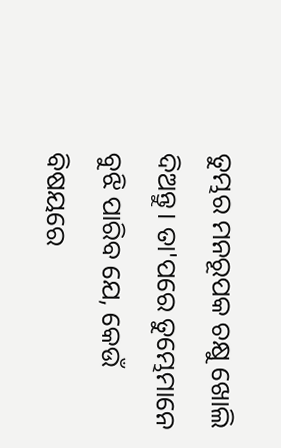ତୁମ୍ଭର ମନରୂପକ ଚକ୍ଷୁ ଖୋଲି ଦିଅନ୍ତୁ। ତା'ପରେ ତୁମ୍ଭେମାନେ ବୁଝି ପାରିବ ଯେ, କେଉଁ ବିଷୟରେ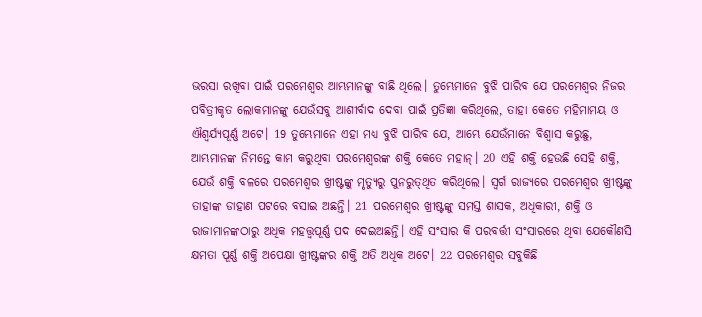ଭରସା ରଖିବା ପାଇଁ ପରମେଶ୍ୱର ଆମ୍ଭମାନଙ୍କୁ ବାଛି ଥିଲେ। ତୁମ୍ଭେମାନେ ବୁଝି ପାରିବ ଯେ ପରମେଶ୍ୱର ନିଜର ପବିତ୍ରୀକୃତ ଲୋକମାନଙ୍କୁ ଯେଉଁସବୁ ଆଶୀର୍ବାଦ ଦେବା ପାଇଁ ପ୍ରତିଜ୍ଞା କରିଥିଲେ, ତାହା କେତେ ମହିମାମୟ ଓ ଐଶ୍ୱର୍ଯ୍ୟପୂର୍ଣ୍ଣ ଅଟେ। 19 ତୁମ୍ଭେମାନେ ଏହା ମଧ୍ୟ ବୁଝି ପାରିବ ଯେ, ଆମ୍ଭେ ଯେଉଁମାନେ ବିଶ୍ୱାସ କରୁଛୁ, ଆମ୍ଭମାନଙ୍କ ନିମନ୍ତେ କାମ କରୁଥିବା ପରମେଶ୍ୱରଙ୍କ ଶକ୍ତି କେତେ ମହାନ୍। 20 ଏହି ଶକ୍ତି ହେଉଛି ସେହି ଶକ୍ତି, ଯେଉଁ ଶକ୍ତି ବଳରେ ପରମେଶ୍ୱର ଖ୍ରୀଷ୍ଟଙ୍କୁ ମୃତ୍ୟୁରୁ ପୁନରୁ‌ତ୍‌‌ଥିତ କରିଥିଲେ। ସ୍ୱର୍ଗ ରାଜ୍ୟରେ ପରମେଶ୍ୱର ଖ୍ରୀଷ୍ଟଙ୍କୁ ତାହାଙ୍କ ଡାହାଣ ପଟରେ ବସାଇ ଅଛନ୍ତି। 21 ପରମେଶ୍ୱର ଖ୍ରୀଷ୍ଟଙ୍କୁ ସମସ୍ତ ଶାସକ, ଅଧିକାରୀ, ଶକ୍ତି ଓ ରାଜାମାନଙ୍କଠାରୁ ଅଧିକ ମହତ୍ତ୍ୱପୂର୍ଣ୍ଣ ପଦ ଦେଇଅଛନ୍ତି। ଏହି ସଂସାର କି ପରବର୍ତ୍ତୀ ସଂସାରରେ ଥିବା ଯେକୌଣସି କ୍ଷମତା ପୂର୍ଣ୍ଣ ଶକ୍ତି ଅପେକ୍ଷା ଖ୍ରୀଷ୍ଟଙ୍କର ଶକ୍ତି ଅତି ଅଧିକ ଅଟେ। 22 ପରମେଶ୍ୱର ସବୁକିଛି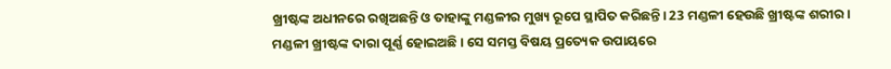ଖ୍ରୀଷ୍ଟଙ୍କ ଅଧୀନରେ ରଖିଅଛନ୍ତି ଓ ତାହାଙ୍କୁ ମଣ୍ଡଳୀର ମୁଖ୍ୟ ରୂପେ ସ୍ଥାପିତ କରିଛନ୍ତି। 23 ମଣ୍ଡଳୀ ହେଉଛି ଖ୍ରୀଷ୍ଟଙ୍କ ଶରୀର। ମଣ୍ଡଳୀ ଖ୍ରୀଷ୍ଟଙ୍କ ଦାରା ପୂର୍ଣ୍ଣ ହୋଇଅଛି। ସେ ସମସ୍ତ ବିଷୟ ପ୍ରତ୍ୟେକ ଉପାୟରେ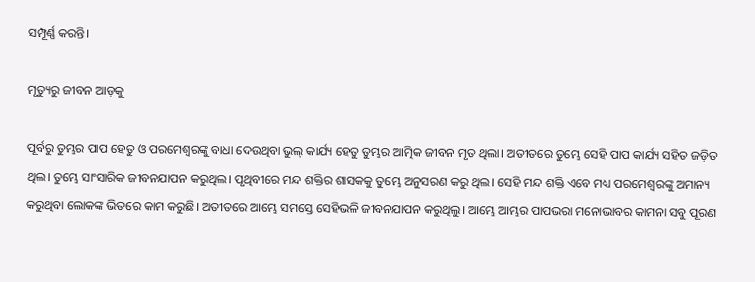ସମ୍ପୂର୍ଣ୍ଣ କରନ୍ତି।

ମୃତ୍ୟୁରୁ ଜୀବନ ଆଡ଼କୁ

ପୂର୍ବରୁ ତୁମ୍ଭର ପାପ ହେତୁ ଓ ପରମେଶ୍ୱରଙ୍କୁ ବାଧା ଦେଉଥିବା ଭୁଲ୍ କାର୍ଯ୍ୟ ହେତୁ ତୁମ୍ଭର ଆତ୍ମିକ ଜୀବନ ମୃତ ଥିଲା। ଅତୀତରେ ତୁମ୍ଭେ ସେହି ପାପ କାର୍ଯ୍ୟ ସହିତ ଜଡ଼ିତ ଥିଲ। ତୁମ୍ଭେ ସାଂସାରିକ ଜୀବନଯାପନ କରୁଥିଲ। ପୃଥିବୀରେ ମନ୍ଦ ଶକ୍ତିର ଶାସକକୁ ତୁମ୍ଭେ ଅନୁସରଣ କରୁ ଥିଲ। ସେହି ମନ୍ଦ ଶକ୍ତି ଏବେ ମଧ୍ୟ ପରମେଶ୍ୱରଙ୍କୁ ଅମାନ୍ୟ କରୁଥିବା ଲୋକଙ୍କ ଭିତରେ କାମ କରୁଛି। ଅତୀତରେ ଆମ୍ଭେ ସମସ୍ତେ ସେହିଭଳି ଜୀବନଯାପନ କରୁଥିଲୁ। ଆମ୍ଭେ ଆମ୍ଭର ପାପଭରା ମନୋଭାବର କାମନା ସବୁ ପୂରଣ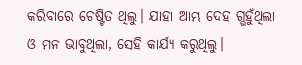କରିବାରେ ଚେଷ୍ଟିତ ଥିଲୁ। ଯାହା ଆମ୍ଭ ଦେହ ଗ୍ଭହୁଁଥିଲା ଓ ମନ ଭାବୁଥିଲା, ସେହି କାର୍ଯ୍ୟ କରୁଥିଲୁ।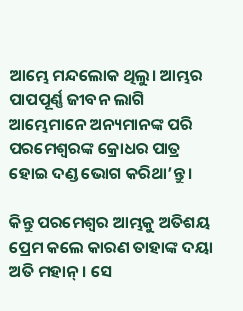ଆମ୍ଭେ ମନ୍ଦଲୋକ ଥିଲୁ। ଆମ୍ଭର ପାପପୂର୍ଣ୍ଣ ଜୀବନ ଲାଗି ଆମ୍ଭେମାନେ ଅନ୍ୟମାନଙ୍କ ପରି ପରମେଶ୍ୱରଙ୍କ କ୍ରୋଧର ପାତ୍ର ହୋଇ ଦଣ୍ଡ ଭୋଗ କରିଥା’ନ୍ତୁ।

କିନ୍ତୁ ପରମେଶ୍ୱର ଆମ୍ଭକୁ ଅତିଶୟ ପ୍ରେମ କଲେ କାରଣ ତାହାଙ୍କ ଦୟା ଅତି ମହାନ୍। ସେ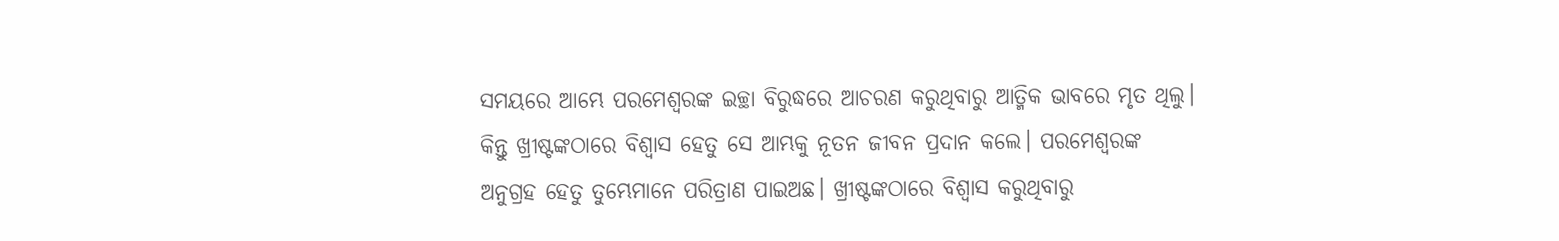ସମୟରେ ଆମ୍ଭେ ପରମେଶ୍ୱରଙ୍କ ଇଚ୍ଛା ବିରୁଦ୍ଧରେ ଆଚରଣ କରୁଥିବାରୁ ଆତ୍ମିକ ଭାବରେ ମୃତ ଥିଲୁ। କିନ୍ତୁ ଖ୍ରୀଷ୍ଟଙ୍କଠାରେ ବିଶ୍ୱାସ ହେତୁ ସେ ଆମ୍ଭକୁ ନୂତନ ଜୀବନ ପ୍ରଦାନ କଲେ। ପରମେଶ୍ୱରଙ୍କ ଅନୁଗ୍ରହ ହେତୁ ତୁମ୍ଭେମାନେ ପରିତ୍ରାଣ ପାଇଅଛ। ଖ୍ରୀଷ୍ଟଙ୍କଠାରେ ବିଶ୍ୱାସ କରୁଥିବାରୁ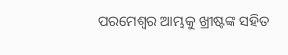ପରମେଶ୍ୱର ଆମ୍ଭକୁ ଖ୍ରୀଷ୍ଟଙ୍କ ସହିତ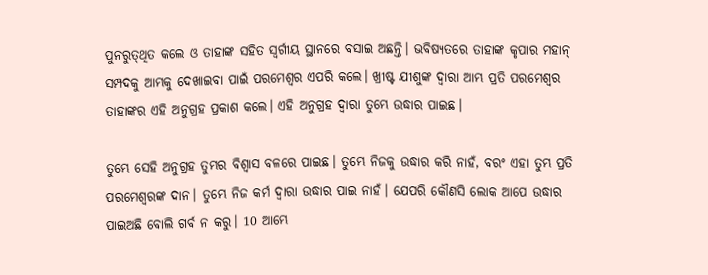ପୁନରୁ‌ତ୍‌‌ଥିତ କଲେ ଓ ତାହାଙ୍କ ସହିତ ସ୍ୱର୍ଗୀୟ ସ୍ଥାନରେ ବସାଇ ଅଛନ୍ତି। ଭବିଷ୍ୟତରେ ତାହାଙ୍କ କୃପାର ମହାନ୍ ସମ୍ପଦକୁ ଆମ୍ଭକୁ ଦେଖାଇବା ପାଇଁ ପରମେଶ୍ୱର ଏପରି କଲେ। ଖ୍ରୀଷ୍ଟ ଯୀଶୁଙ୍କ ଦ୍ୱାରା ଆମ୍ଭ ପ୍ରତି ପରମେଶ୍ୱର ତାହାଙ୍କର ଏହି ଅନୁଗ୍ରହ ପ୍ରକାଶ କଲେ। ଏହି ଅନୁଗ୍ରହ ଦ୍ୱାରା ତୁମ୍ଭେ ଉଦ୍ଧାର ପାଇଛ।

ତୁମ୍ଭେ ସେହି ଅନୁଗ୍ରହ ତୁମ୍ଭର ବିଶ୍ୱାସ ବଳରେ ପାଇଛ। ତୁମ୍ଭେ ନିଜକୁ ଉଦ୍ଧାର କରି ନାହଁ, ବରଂ ଏହା ତୁମ୍ଭ ପ୍ରତି ପରମେଶ୍ୱରଙ୍କ ଦାନ। ତୁମ୍ଭେ ନିଜ କର୍ମ ଦ୍ୱାରା ଉଦ୍ଧାର ପାଇ ନାହଁ। ଯେପରି କୌଣସି ଲୋକ ଆପେ ଉଦ୍ଧାର ପାଇଅଛି ବୋଲି ଗର୍ବ ନ କରୁ। 10 ଆମ୍ଭେ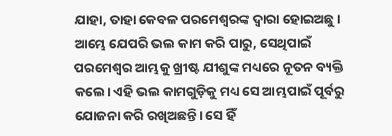ଯାହା, ତାହା କେବଳ ପରମେଶ୍ୱରଙ୍କ ଦ୍ୱାରା ହୋଇଅଛୁ। ଆମ୍ଭେ ଯେପରି ଭଲ କାମ କରି ପାରୁ, ସେଥିପାଇଁ ପରମେଶ୍ୱର ଆମ୍ଭକୁ ଖ୍ରୀଷ୍ଟ ଯୀଶୁଙ୍କ ମଧ୍ୟରେ ନୂତନ ବ୍ୟକ୍ତି କଲେ। ଏହି ଭଲ କାମଗୁଡ଼ିକୁ ମଧ୍ୟ ସେ ଆମ୍ଭପାଇଁ ପୂର୍ବରୁ ଯୋଜନା କରି ରଖିଅଛନ୍ତି। ସେ ହିଁ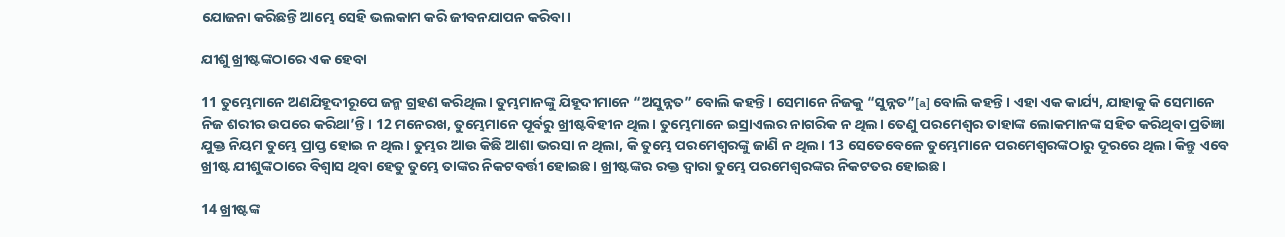ଯୋଜନା କରିଛନ୍ତି ଆମ୍ଭେ ସେହି ଭଲକାମ କରି ଜୀବନଯାପନ କରିବା।

ଯୀଶୁ ଖ୍ରୀଷ୍ଟଙ୍କଠାରେ ଏକ ହେବା

11 ତୁମ୍ଭେମାନେ ଅଣଯିହୂଦୀରୂପେ ଜନ୍ମ ଗ୍ରହଣ କରିଥିଲ। ତୁମ୍ଭମାନଙ୍କୁ ଯିହୂଦୀମାନେ “ଅସୁନ୍ନତ” ବୋଲି କହନ୍ତି। ସେମାନେ ନିଜକୁ “ସୁନ୍ନତ”[a] ବୋଲି କହନ୍ତି। ଏହା ଏକ କାର୍ଯ୍ୟ, ଯାହାକୁ କି ସେମାନେ ନିଜ ଶରୀର ଉପରେ କରିଥା’ନ୍ତି। 12 ମନେରଖ, ତୁମ୍ଭେମାନେ ପୂର୍ବରୁ ଖ୍ରୀଷ୍ଟବିହୀନ ଥିଲ। ତୁମ୍ଭେମାନେ ଇସ୍ରାଏଲର ନାଗରିକ ନ ଥିଲ। ତେଣୁ ପରମେଶ୍ୱର ତାହାଙ୍କ ଲୋକମାନଙ୍କ ସହିତ କରିଥିବା ପ୍ରତିଜ୍ଞା ଯୁକ୍ତ ନିୟମ ତୁମ୍ଭେ ପ୍ରାପ୍ତ ହୋଇ ନ ଥିଲ। ତୁମ୍ଭର ଆଉ କିଛି ଆଶା ଭରସା ନ ଥିଲା, କି ତୁମ୍ଭେ ପରମେଶ୍ୱରଙ୍କୁ ଜାଣି ନ ଥିଲ। 13 ସେତେବେଳେ ତୁମ୍ଭେମାନେ ପରମେଶ୍ୱରଙ୍କଠାରୁ ଦୂରରେ ଥିଲ। କିନ୍ତୁ ଏବେ ଖ୍ରୀଷ୍ଟ ଯୀଶୁଙ୍କଠାରେ ବିଶ୍ୱାସ ଥିବା ହେତୁ ତୁମ୍ଭେ ତାଙ୍କର ନିକଟବର୍ତ୍ତୀ ହୋଇଛ। ଖ୍ରୀଷ୍ଟଙ୍କର ରକ୍ତ ଦ୍ୱାରା ତୁମ୍ଭେ ପରମେଶ୍ୱରଙ୍କର ନିକଟତର ହୋଇଛ।

14 ଖ୍ରୀଷ୍ଟଙ୍କ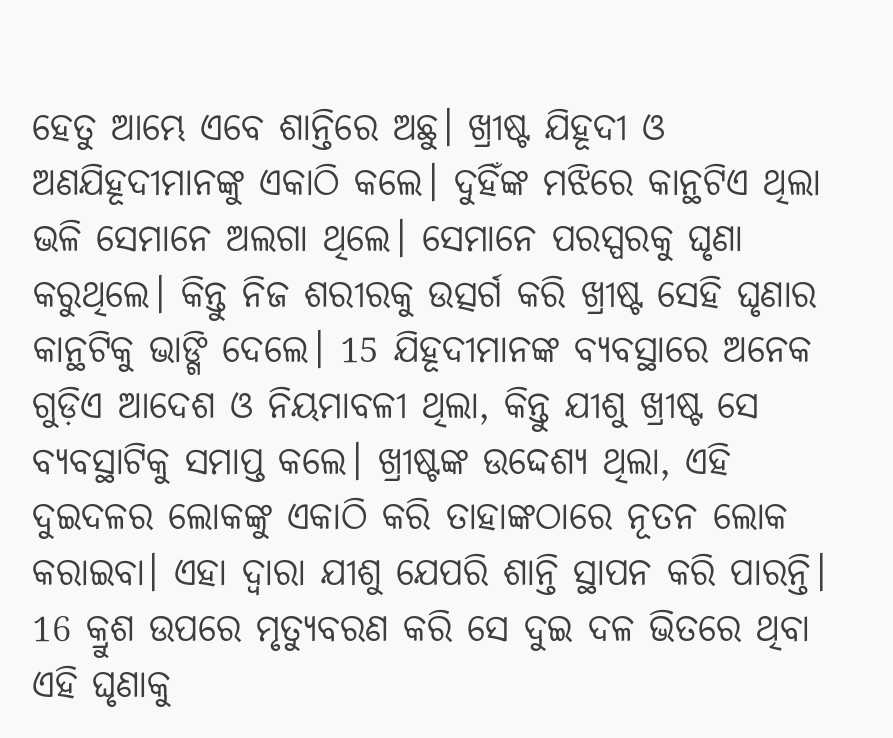ହେତୁ ଆମ୍ଭେ ଏବେ ଶାନ୍ତିରେ ଅଛୁ। ଖ୍ରୀଷ୍ଟ ଯିହୂଦୀ ଓ ଅଣଯିହୂଦୀମାନଙ୍କୁ ଏକାଠି କଲେ। ଦୁହିଁଙ୍କ ମଝିରେ କାନ୍ଥଟିଏ ଥିଲା ଭଳି ସେମାନେ ଅଲଗା ଥିଲେ। ସେମାନେ ପରସ୍ପରକୁ ଘୃଣା କରୁଥିଲେ। କିନ୍ତୁ ନିଜ ଶରୀରକୁ ଉତ୍ସର୍ଗ କରି ଖ୍ରୀଷ୍ଟ ସେହି ଘୃଣାର କାନ୍ଥଟିକୁ ଭାଙ୍ଗି ଦେଲେ। 15 ଯିହୂଦୀମାନଙ୍କ ବ୍ୟବସ୍ଥାରେ ଅନେକ ଗୁଡ଼ିଏ ଆଦେଶ ଓ ନିୟମାବଳୀ ଥିଲା, କିନ୍ତୁ ଯୀଶୁ ଖ୍ରୀଷ୍ଟ ସେ ବ୍ୟବସ୍ଥାଟିକୁ ସମାପ୍ତ କଲେ। ଖ୍ରୀଷ୍ଟଙ୍କ ଉଦ୍ଦେଶ୍ୟ ଥିଲା, ଏହି ଦୁଇଦଳର ଲୋକଙ୍କୁ ଏକାଠି କରି ତାହାଙ୍କଠାରେ ନୂତନ ଲୋକ କରାଇବା। ଏହା ଦ୍ୱାରା ଯୀଶୁ ଯେପରି ଶାନ୍ତି ସ୍ଥାପନ କରି ପାରନ୍ତି। 16 କ୍ରୁଶ ଉପରେ ମୃତ୍ୟୁବରଣ କରି ସେ ଦୁଇ ଦଳ ଭିତରେ ଥିବା ଏହି ଘୃଣାକୁ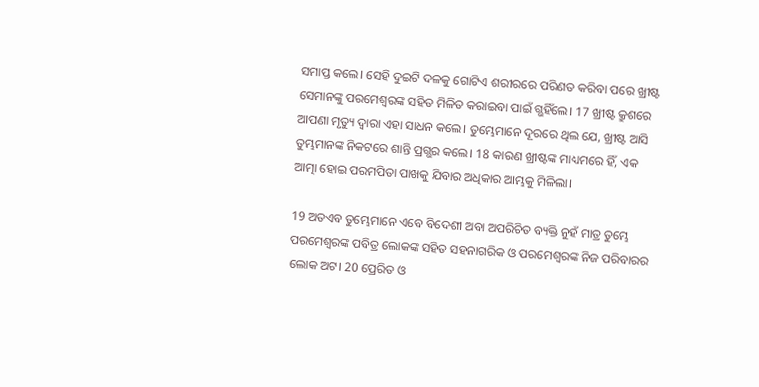ସମାପ୍ତ କଲେ। ସେହି ଦୁଇଟି ଦଳକୁ ଗୋଟିଏ ଶରୀରରେ ପରିଣତ କରିବା ପରେ ଖ୍ରୀଷ୍ଟ ସେମାନଙ୍କୁ ପରମେଶ୍ୱରଙ୍କ ସହିତ ମିଳିତ କରାଇବା ପାଇଁ ଗ୍ଭହିଁଲେ। 17 ଖ୍ରୀଷ୍ଟ କ୍ରୁଶରେ ଆପଣା ମୃତ୍ୟୁ ଦ୍ୱାରା ଏହା ସାଧନ କଲେ। ତୁମ୍ଭେମାନେ ଦୂରରେ ଥିଲ ଯେ, ଖ୍ରୀଷ୍ଟ ଆସି ତୁମ୍ଭମାନଙ୍କ ନିକଟରେ ଶାନ୍ତି ପ୍ରଗ୍ଭର କଲେ। 18 କାରଣ ଖ୍ରୀଷ୍ଟଙ୍କ ମାଧ୍ୟମରେ ହିଁ, ଏକ ଆତ୍ମା ହୋଇ ପରମପିତା ପାଖକୁ ଯିବାର ଅଧିକାର ଆମ୍ଭକୁ ମିଳିଲା।

19 ଅତଏବ ତୁମ୍ଭେମାନେ ଏବେ ବିଦେଶୀ ଅବା ଅପରିଚିତ ବ୍ୟକ୍ତି ନୁହଁ ମାତ୍ର ତୁମ୍ଭେ ପରମେଶ୍ୱରଙ୍କ ପବିତ୍ର ଲୋକଙ୍କ ସହିତ ସହନାଗରିକ ଓ ପରମେଶ୍ୱରଙ୍କ ନିଜ ପରିବାରର ଲୋକ ଅଟ। 20 ପ୍ରେରିତ ଓ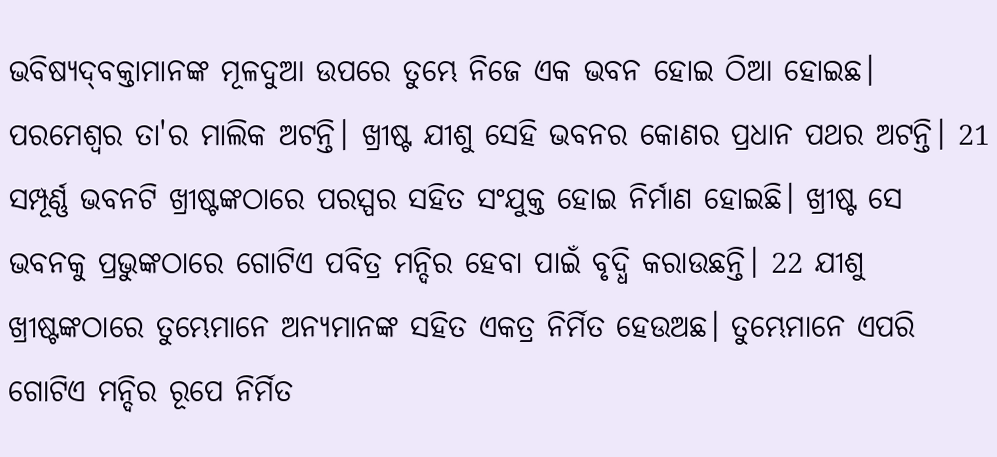ଭବିଷ୍ୟ‌ଦ୍‌‌‌‌ବକ୍ତାମାନଙ୍କ ମୂଳଦୁଆ ଉପରେ ତୁମ୍ଭେ ନିଜେ ଏକ ଭବନ ହୋଇ ଠିଆ ହୋଇଛ। ପରମେଶ୍ୱର ତା'ର ମାଲିକ ଅଟନ୍ତି। ଖ୍ରୀଷ୍ଟ ଯୀଶୁ ସେହି ଭବନର କୋଣର ପ୍ରଧାନ ପଥର ଅଟନ୍ତି। 21 ସମ୍ପୂର୍ଣ୍ଣ ଭବନଟି ଖ୍ରୀଷ୍ଟଙ୍କଠାରେ ପରସ୍ପର ସହିତ ସଂଯୁକ୍ତ ହୋଇ ନିର୍ମାଣ ହୋଇଛି। ଖ୍ରୀଷ୍ଟ ସେ ଭବନକୁ ପ୍ରଭୁଙ୍କଠାରେ ଗୋଟିଏ ପବିତ୍ର ମନ୍ଦିର ହେବା ପାଇଁ ବୃଦ୍ଧି କରାଉଛନ୍ତି। 22 ଯୀଶୁ ଖ୍ରୀଷ୍ଟଙ୍କଠାରେ ତୁମ୍ଭେମାନେ ଅନ୍ୟମାନଙ୍କ ସହିତ ଏକତ୍ର ନିର୍ମିତ ହେଉଅଛ। ତୁମ୍ଭେମାନେ ଏପରି ଗୋଟିଏ ମନ୍ଦିର ରୂପେ ନିର୍ମିତ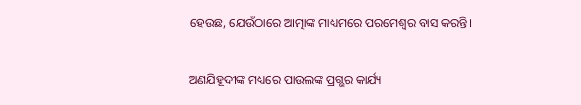ହେଉଛ, ଯେଉଁଠାରେ ଆତ୍ମାଙ୍କ ମାଧ୍ୟମରେ ପରମେଶ୍ୱର ବାସ କରନ୍ତି।

ଅଣଯିହୂଦୀଙ୍କ ମଧ୍ୟରେ ପାଉଲଙ୍କ ପ୍ରଗ୍ଭର କାର୍ଯ୍ୟ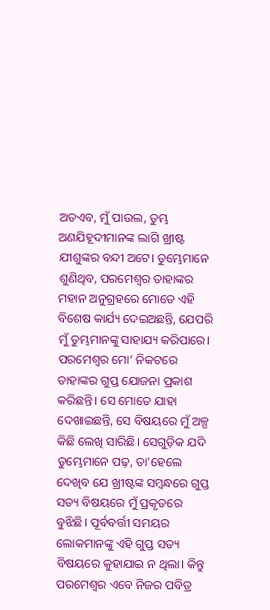ଅତଏବ, ମୁଁ ପାଉଲ, ତୁମ୍ଭ ଅଣଯିହୂଦୀମାନଙ୍କ ଲାଗି ଖ୍ରୀଷ୍ଟ ଯୀଶୁଙ୍କର ବନ୍ଦୀ ଅଟେ। ତୁମ୍ଭେମାନେ ଶୁଣିଥିବ, ପରମେଶ୍ୱର ତାହାଙ୍କର ମହାନ ଅନୁଗ୍ରହରେ ମୋତେ ଏହି ବିଶେଷ କାର୍ଯ୍ୟ ଦେଇଅଛନ୍ତି, ଯେପରି ମୁଁ ତୁମ୍ଭମାନଙ୍କୁ ସାହାଯ୍ୟ କରିପାରେ। ପରମେଶ୍ୱର ମୋ’ ନିକଟରେ ତାହାଙ୍କର ଗୁପ୍ତ ଯୋଜନା ପ୍ରକାଶ କରିଛନ୍ତି। ସେ ମୋତେ ଯାହା ଦେଖାଇଛନ୍ତି, ସେ ବିଷୟରେ ମୁଁ ଅଳ୍ପ କିଛି ଲେଖି ସାରିଛି। ସେଗୁଡ଼ିକ ଯଦି ତୁମ୍ଭେମାନେ ପଢ଼, ତା'ହେଲେ ଦେଖିବ ଯେ ଖ୍ରୀଷ୍ଟଙ୍କ ସମ୍ବନ୍ଧରେ ଗୁପ୍ତ ସତ୍ୟ ବିଷୟରେ ମୁଁ ପ୍ରକୃତରେ ବୁଝିଛି। ପୂର୍ବବର୍ତ୍ତୀ ସମୟର ଲୋକମାନଙ୍କୁ ଏହି ଗୁପ୍ତ ସତ୍ୟ ବିଷୟରେ କୁହାଯାଇ ନ ଥିଲା। କିନ୍ତୁ ପରମେଶ୍ୱର ଏବେ ନିଜର ପବିତ୍ର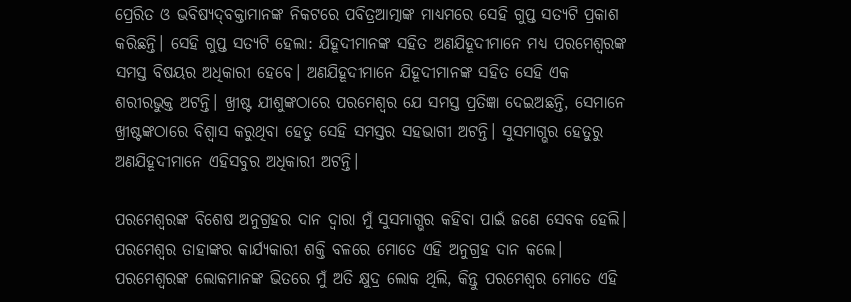ପ୍ରେରିତ ଓ ଭବିଷ୍ୟ‌ଦ୍‌‌‌‌ବକ୍ତାମାନଙ୍କ ନିକଟରେ ପବିତ୍ରଆତ୍ମାଙ୍କ ମାଧ୍ୟମରେ ସେହି ଗୁପ୍ତ ସତ୍ୟଟି ପ୍ରକାଶ କରିଛନ୍ତି। ସେହି ଗୁପ୍ତ ସତ୍ୟଟି ହେଲା: ଯିହୂଦୀମାନଙ୍କ ସହିତ ଅଣଯିହୂଦୀମାନେ ମଧ୍ୟ ପରମେଶ୍ୱରଙ୍କ ସମସ୍ତ ବିଷୟର ଅଧିକାରୀ ହେବେ। ଅଣଯିହୂଦୀମାନେ ଯିହୂଦୀମାନଙ୍କ ସହିତ ସେହି ଏକ ଶରୀରଭୁକ୍ତ ଅଟନ୍ତି। ଖ୍ରୀଷ୍ଟ ଯୀଶୁଙ୍କଠାରେ ପରମେଶ୍ୱର ଯେ ସମସ୍ତ ପ୍ରତିଜ୍ଞା ଦେଇଅଛନ୍ତି, ସେମାନେ ଖ୍ରୀଷ୍ଟଙ୍କଠାରେ ବିଶ୍ୱାସ କରୁଥିବା ହେତୁ ସେହି ସମସ୍ତର ସହଭାଗୀ ଅଟନ୍ତି। ସୁସମାଗ୍ଭର ହେତୁରୁ ଅଣଯିହୂଦୀମାନେ ଏହିସବୁର ଅଧିକାରୀ ଅଟନ୍ତି।

ପରମେଶ୍ୱରଙ୍କ ବିଶେଷ ଅନୁଗ୍ରହର ଦାନ ଦ୍ୱାରା ମୁଁ ସୁସମାଗ୍ଭର କହିବା ପାଇଁ ଜଣେ ସେବକ ହେଲି। ପରମେଶ୍ୱର ତାହାଙ୍କର କାର୍ଯ୍ୟକାରୀ ଶକ୍ତି ବଳରେ ମୋତେ ଏହି ଅନୁଗ୍ରହ ଦାନ କଲେ। ପରମେଶ୍ୱରଙ୍କ ଲୋକମାନଙ୍କ ଭିତରେ ମୁଁ ଅତି କ୍ଷୁଦ୍ର ଲୋକ ଥିଲି, କିନ୍ତୁ ପରମେଶ୍ୱର ମୋତେ ଏହି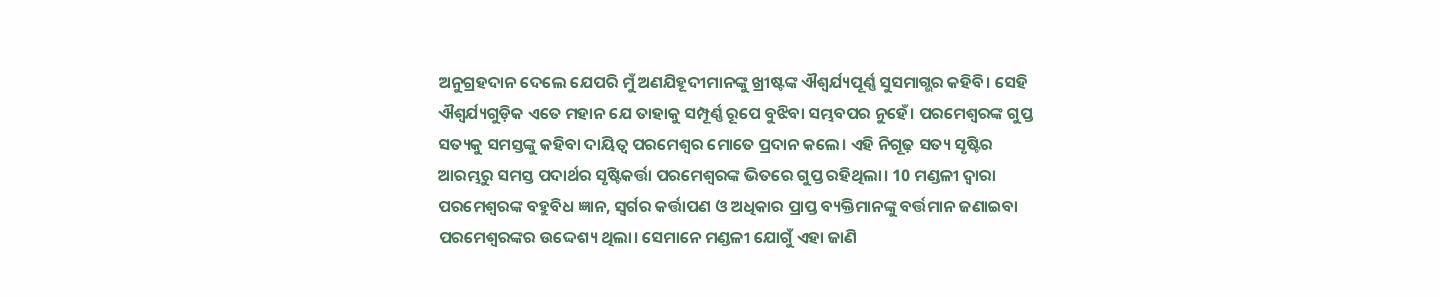ଅନୁଗ୍ରହଦାନ ଦେଲେ ଯେପରି ମୁଁ ଅଣଯିହୂଦୀମାନଙ୍କୁ ଖ୍ରୀଷ୍ଟଙ୍କ ଐଶ୍ୱର୍ଯ୍ୟପୂର୍ଣ୍ଣ ସୁସମାଗ୍ଭର କହିବି। ସେହି ଐଶ୍ୱର୍ଯ୍ୟଗୁଡ଼ିକ ଏତେ ମହାନ ଯେ ତାହାକୁ ସମ୍ପୂର୍ଣ୍ଣ ରୂପେ ବୁଝିବା ସମ୍ଭବପର ନୁହେଁ। ପରମେଶ୍ୱରଙ୍କ ଗୁପ୍ତ ସତ୍ୟକୁ ସମସ୍ତଙ୍କୁ କହିବା ଦାୟିତ୍ୱ ପରମେଶ୍ୱର ମୋତେ ପ୍ରଦାନ କଲେ। ଏହି ନିଗୂଢ଼ ସତ୍ୟ ସୃଷ୍ଟିର ଆରମ୍ଭରୁ ସମସ୍ତ ପଦାର୍ଥର ସୃଷ୍ଟିକର୍ତ୍ତା ପରମେଶ୍ୱରଙ୍କ ଭିତରେ ଗୁପ୍ତ ରହିଥିଲା। 10 ମଣ୍ଡଳୀ ଦ୍ୱାରା ପରମେଶ୍ୱରଙ୍କ ବହୁବିଧ ଜ୍ଞାନ, ସ୍ୱର୍ଗର କର୍ତ୍ତାପଣ ଓ ଅଧିକାର ପ୍ରାପ୍ତ ବ୍ୟକ୍ତିମାନଙ୍କୁ ବର୍ତ୍ତମାନ ଜଣାଇବା ପରମେଶ୍ୱରଙ୍କର ଉଦ୍ଦେଶ୍ୟ ଥିଲା। ସେମାନେ ମଣ୍ଡଳୀ ଯୋଗୁଁ ଏହା ଜାଣି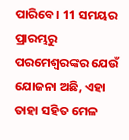ପାରିବେ। 11 ସମୟର ପ୍ରାରମ୍ଭରୁ ପରମେଶ୍ୱରଙ୍କର ଯେଉଁ ଯୋଜନା ଅଛି, ଏହା ତାହା ସହିତ ମେଳ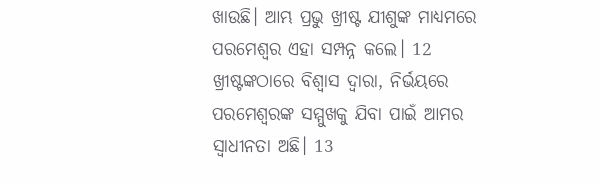ଖାଉଛି। ଆମ୍ଭ ପ୍ରଭୁ ଖ୍ରୀଷ୍ଟ ଯୀଶୁଙ୍କ ମାଧ୍ୟମରେ ପରମେଶ୍ୱର ଏହା ସମ୍ପନ୍ନ କଲେ। 12 ଖ୍ରୀଷ୍ଟଙ୍କଠାରେ ବିଶ୍ୱାସ ଦ୍ୱାରା, ନିର୍ଭୟରେ ପରମେଶ୍ୱରଙ୍କ ସମ୍ମୁଖକୁ ଯିବା ପାଇଁ ଆମର ସ୍ୱାଧୀନତା ଅଛି। 13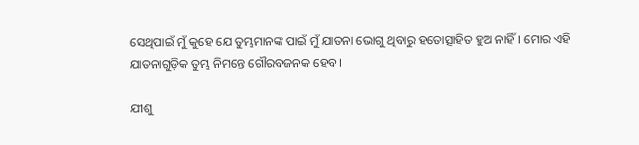ସେଥିପାଇଁ ମୁଁ କୁହେ ଯେ ତୁମ୍ଭମାନଙ୍କ ପାଇଁ ମୁଁ ଯାତନା ଭୋଗୁ ଥିବାରୁ ହତୋତ୍ସାହିତ ହୁଅ ନାହିଁ। ମୋର ଏହି ଯାତନାଗୁଡ଼ିକ ତୁମ୍ଭ ନିମନ୍ତେ ଗୌରବଜନକ ହେବ।

ଯୀଶୁ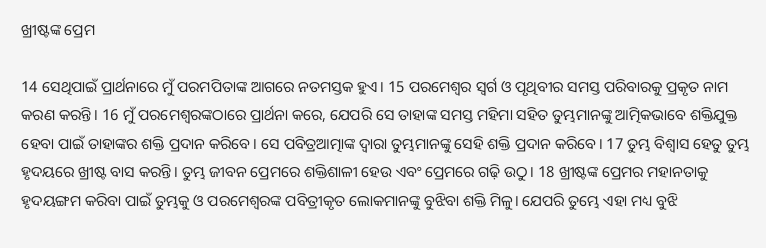ଖ୍ରୀଷ୍ଟଙ୍କ ପ୍ରେମ

14 ସେଥିପାଇଁ ପ୍ରାର୍ଥନାରେ ମୁଁ ପରମପିତାଙ୍କ ଆଗରେ ନତମସ୍ତକ ହୁଏ। 15 ପରମେଶ୍ୱର ସ୍ୱର୍ଗ ଓ ପୃଥିବୀର ସମସ୍ତ ପରିବାରକୁ ପ୍ରକୃତ ନାମ କରଣ କରନ୍ତି। 16 ମୁଁ ପରମେଶ୍ୱରଙ୍କଠାରେ ପ୍ରାର୍ଥନା କରେ, ଯେପରି ସେ ତାହାଙ୍କ ସମସ୍ତ ମହିମା ସହିତ ତୁମ୍ଭମାନଙ୍କୁ ଆତ୍ମିକଭାବେ ଶକ୍ତିଯୁକ୍ତ ହେବା ପାଇଁ ତାହାଙ୍କର ଶକ୍ତି ପ୍ରଦାନ କରିବେ। ସେ ପବିତ୍ରଆତ୍ମାଙ୍କ ଦ୍ୱାରା ତୁମ୍ଭମାନଙ୍କୁ ସେହି ଶକ୍ତି ପ୍ରଦାନ କରିବେ। 17 ତୁମ୍ଭ ବିଶ୍ୱାସ ହେତୁ ତୁମ୍ଭ ହୃଦୟରେ ଖ୍ରୀଷ୍ଟ ବାସ କରନ୍ତି। ତୁମ୍ଭ ଜୀବନ ପ୍ରେମରେ ଶକ୍ତିଶାଳୀ ହେଉ ଏବଂ ପ୍ରେମରେ ଗଢ଼ି ଉଠୁ। 18 ଖ୍ରୀଷ୍ଟଙ୍କ ପ୍ରେମର ମହାନତାକୁ ହୃଦୟଙ୍ଗମ କରିବା ପାଇଁ ତୁମ୍ଭକୁ ଓ ପରମେଶ୍ୱରଙ୍କ ପବିତ୍ରୀକୃତ ଲୋକମାନଙ୍କୁ ବୁଝିବା ଶକ୍ତି ମିଳୁ। ଯେପରି ତୁମ୍ଭେ ଏହା ମଧ୍ୟ ବୁଝି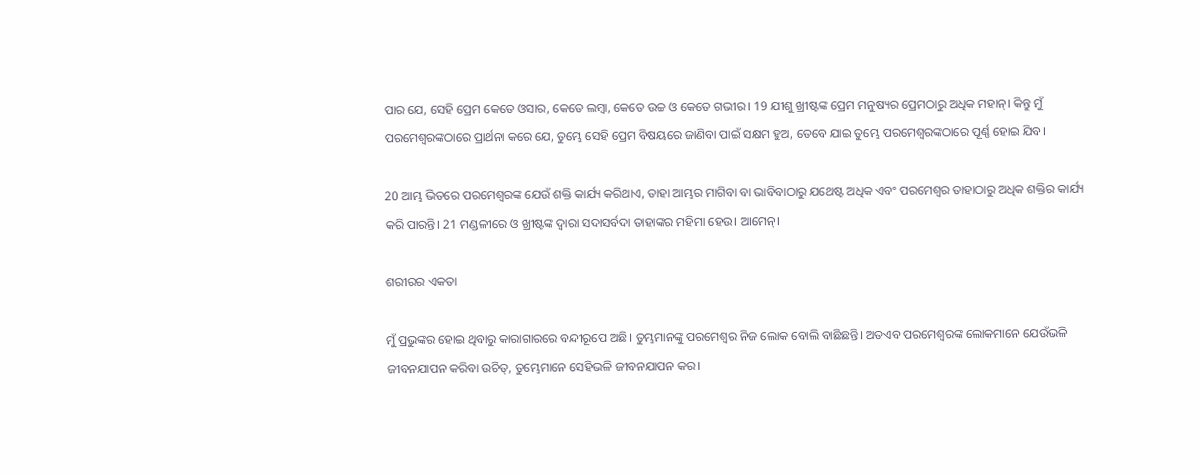ପାର ଯେ, ସେହି ପ୍ରେମ କେତେ ଓସାର, କେତେ ଲମ୍ବା, କେତେ ଉଚ୍ଚ ଓ କେତେ ଗଭୀର। 19 ଯୀଶୁ ଖ୍ରୀଷ୍ଟଙ୍କ ପ୍ରେମ ମନୁଷ୍ୟର ପ୍ରେମଠାରୁ ଅଧିକ ମହାନ୍। କିନ୍ତୁ ମୁଁ ପରମେଶ୍ୱରଙ୍କଠାରେ ପ୍ରାର୍ଥନା କରେ ଯେ, ତୁମ୍ଭେ ସେହି ପ୍ରେମ ବିଷୟରେ ଜାଣିବା ପାଇଁ ସକ୍ଷମ ହୁଅ, ତେବେ ଯାଇ ତୁମ୍ଭେ ପରମେଶ୍ୱରଙ୍କଠାରେ ପୂର୍ଣ୍ଣ ହୋଇ ଯିବ।

20 ଆମ୍ଭ ଭିତରେ ପରମେଶ୍ୱରଙ୍କ ଯେଉଁ ଶକ୍ତି କାର୍ଯ୍ୟ କରିଥାଏ, ତାହା ଆମ୍ଭର ମାଗିବା ବା ଭାବିବାଠାରୁ ଯଥେଷ୍ଟ ଅଧିକ ଏବଂ ପରମେଶ୍ୱର ତାହାଠାରୁ ଅଧିକ ଶକ୍ତିର କାର୍ଯ୍ୟ କରି ପାରନ୍ତି। 21 ମଣ୍ଡଳୀରେ ଓ ଖ୍ରୀଷ୍ଟଙ୍କ ଦ୍ୱାରା ସଦାସର୍ବଦା ତାହାଙ୍କର ମହିମା ହେଉ। ଆମେନ୍।

ଶରୀରର ଏକତା

ମୁଁ ପ୍ରଭୁଙ୍କର ହୋଇ ଥିବାରୁ କାରାଗାରରେ ବନ୍ଦୀରୂପେ ଅଛି। ତୁମ୍ଭମାନଙ୍କୁ ପରମେଶ୍ୱର ନିଜ ଲୋକ ବୋଲି ବାଛିଛନ୍ତି। ଅତଏବ ପରମେଶ୍ୱରଙ୍କ ଲୋକମାନେ ଯେଉଁଭଳି ଜୀବନଯାପନ କରିବା ଉଚିତ୍, ତୁମ୍ଭେମାନେ ସେହିଭଳି ଜୀବନଯାପନ କର।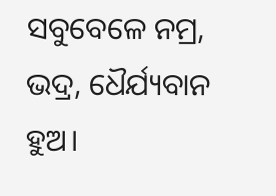ସବୁବେଳେ ନମ୍ର, ଭଦ୍ର, ଧୈର୍ଯ୍ୟବାନ ହୁଅ।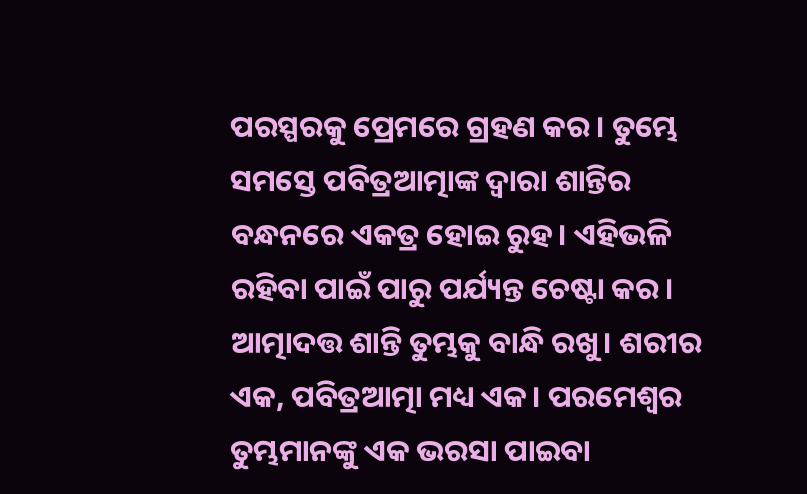ପରସ୍ପରକୁ ପ୍ରେମରେ ଗ୍ରହଣ କର। ତୁମ୍ଭେ ସମସ୍ତେ ପବିତ୍ରଆତ୍ମାଙ୍କ ଦ୍ୱାରା ଶାନ୍ତିର ବନ୍ଧନରେ ଏକତ୍ର ହୋଇ ରୁହ। ଏହିଭଳି ରହିବା ପାଇଁ ପାରୁ ପର୍ଯ୍ୟନ୍ତ ଚେଷ୍ଟା କର। ଆତ୍ମାଦତ୍ତ ଶାନ୍ତି ତୁମ୍ଭକୁ ବାନ୍ଧି ରଖୁ। ଶରୀର ଏକ, ପବିତ୍ରଆତ୍ମା ମଧ୍ୟ ଏକ। ପରମେଶ୍ୱର ତୁମ୍ଭମାନଙ୍କୁ ଏକ ଭରସା ପାଇବା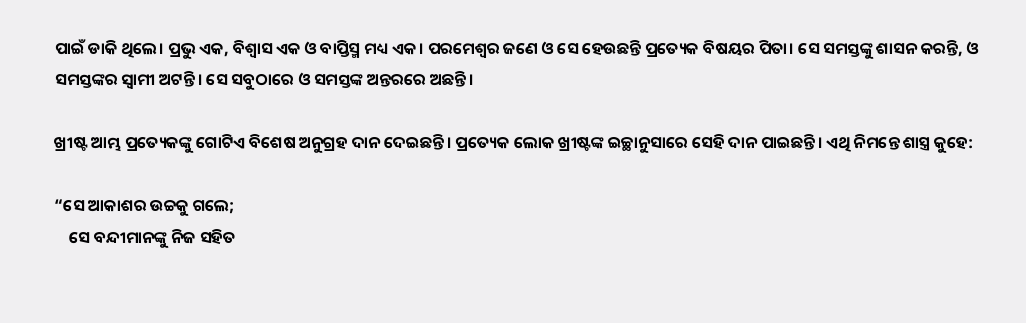ପାଇଁ ଡାକି ଥିଲେ। ପ୍ରଭୁ ଏକ, ବିଶ୍ୱାସ ଏକ ଓ ବାପ୍ତିସ୍ମ ମଧ୍ୟ ଏକ। ପରମେଶ୍ୱର ଜଣେ ଓ ସେ ହେଉଛନ୍ତି ପ୍ରତ୍ୟେକ ବିଷୟର ପିତା। ସେ ସମସ୍ତଙ୍କୁ ଶାସନ କରନ୍ତି, ଓ ସମସ୍ତଙ୍କର ସ୍ୱାମୀ ଅଟନ୍ତି। ସେ ସବୁଠାରେ ଓ ସମସ୍ତଙ୍କ ଅନ୍ତରରେ ଅଛନ୍ତି।

ଖ୍ରୀଷ୍ଟ ଆମ୍ଭ ପ୍ରତ୍ୟେକଙ୍କୁ ଗୋଟିଏ ବିଶେଷ ଅନୁଗ୍ରହ ଦାନ ଦେଇଛନ୍ତି। ପ୍ରତ୍ୟେକ ଲୋକ ଖ୍ରୀଷ୍ଟଙ୍କ ଇଚ୍ଛାନୁସାରେ ସେହି ଦାନ ପାଇଛନ୍ତି। ଏଥି ନିମନ୍ତେ ଶାସ୍ତ୍ର କୁହେ:

“ସେ ଆକାଶର ଉଚ୍ଚକୁ ଗଲେ;
    ସେ ବନ୍ଦୀମାନଙ୍କୁ ନିଜ ସହିତ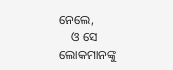ନେଲେ,
    ଓ ସେ ଲୋକମାନଙ୍କୁ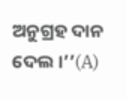ଅନୁଗ୍ରହ ଦାନ ଦେଲ।’’(A)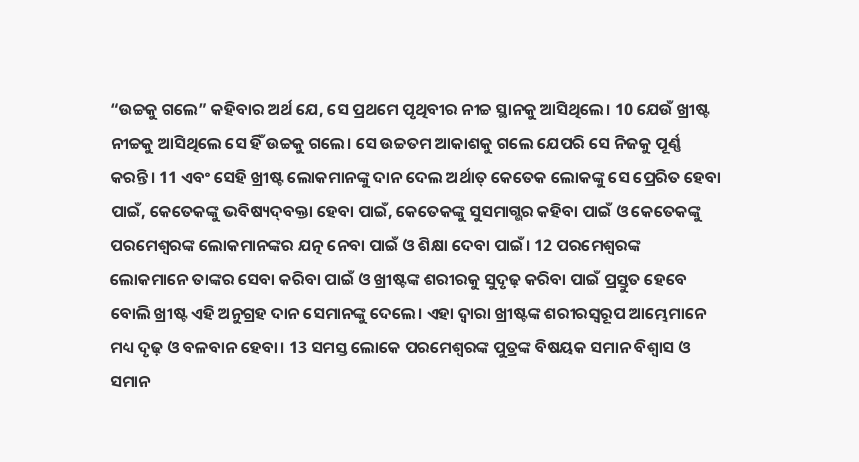“ଉଚ୍ଚକୁ ଗଲେ” କହିବାର ଅର୍ଥ ଯେ, ସେ ପ୍ରଥମେ ପୃଥିବୀର ନୀଚ୍ଚ ସ୍ଥାନକୁ ଆସିଥିଲେ। 10 ଯେଉଁ ଖ୍ରୀଷ୍ଟ ନୀଚ୍ଚକୁ ଆସିଥିଲେ ସେ ହିଁ ଉଚ୍ଚକୁ ଗଲେ। ସେ ଉଚ୍ଚତମ ଆକାଶକୁ ଗଲେ ଯେପରି ସେ ନିଜକୁ ପୂର୍ଣ୍ଣ କରନ୍ତି। 11 ଏବଂ ସେହି ଖ୍ରୀଷ୍ଟ ଲୋକମାନଙ୍କୁ ଦାନ ଦେଲ ଅର୍ଥାତ୍ କେତେକ ଲୋକଙ୍କୁ ସେ ପ୍ରେରିତ ହେବା ପାଇଁ, କେତେକଙ୍କୁ ଭବିଷ୍ୟ‌‌ଦ୍‌‌‌‌ବକ୍ତା ହେବା ପାଇଁ, କେତେକଙ୍କୁ ସୁସମାଗ୍ଭର କହିବା ପାଇଁ ଓ କେତେକଙ୍କୁ ପରମେଶ୍ୱରଙ୍କ ଲୋକମାନଙ୍କର ଯତ୍ନ ନେବା ପାଇଁ ଓ ଶିକ୍ଷା ଦେବା ପାଇଁ। 12 ପରମେଶ୍ୱରଙ୍କ ଲୋକମାନେ ତାଙ୍କର ସେବା କରିବା ପାଇଁ ଓ ଖ୍ରୀଷ୍ଟଙ୍କ ଶରୀରକୁ ସୁଦୃଢ଼ କରିବା ପାଇଁ ପ୍ରସ୍ତୁତ ହେବେ ବୋଲି ଖ୍ରୀଷ୍ଟ ଏହି ଅନୁଗ୍ରହ ଦାନ ସେମାନଙ୍କୁ ଦେଲେ। ଏହା ଦ୍ୱାରା ଖ୍ରୀଷ୍ଟଙ୍କ ଶରୀରସ୍ୱରୂପ ଆମ୍ଭେମାନେ ମଧ୍ୟ ଦୃଢ଼ ଓ ବଳବାନ ହେବା। 13 ସମସ୍ତ ଲୋକେ ପରମେଶ୍ୱରଙ୍କ ପୁତ୍ରଙ୍କ ବିଷୟକ ସମାନ ବିଶ୍ୱାସ ଓ ସମାନ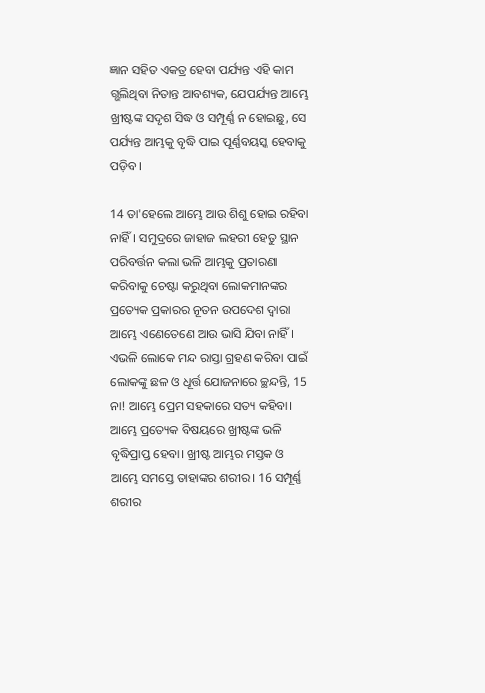ଜ୍ଞାନ ସହିତ ଏକତ୍ର ହେବା ପର୍ଯ୍ୟନ୍ତ ଏହି କାମ ଗ୍ଭଲିଥିବା ନିତାନ୍ତ ଆବଶ୍ୟକ, ଯେପର୍ଯ୍ୟନ୍ତ ଆମ୍ଭେ ଖ୍ରୀଷ୍ଟଙ୍କ ସଦୃଶ ସିଦ୍ଧ ଓ ସମ୍ପୂର୍ଣ୍ଣ ନ ହୋଇଛୁ, ସେ ପର୍ଯ୍ୟନ୍ତ ଆମ୍ଭକୁ ବୃଦ୍ଧି ପାଇ ପୂର୍ଣ୍ଣବୟସ୍କ ହେବାକୁ ପଡ଼ିବ।

14 ତା'ହେଲେ ଆମ୍ଭେ ଆଉ ଶିଶୁ ହୋଇ ରହିବା ନାହିଁ। ସମୁଦ୍ରରେ ଜାହାଜ ଲହରୀ ହେତୁ ସ୍ଥାନ ପରିବର୍ତ୍ତନ କଲା ଭଳି ଆମ୍ଭକୁ ପ୍ରତାରଣା କରିବାକୁ ଚେଷ୍ଟା କରୁଥିବା ଲୋକମାନଙ୍କର ପ୍ରତ୍ୟେକ ପ୍ରକାରର ନୂତନ ଉପଦେଶ ଦ୍ୱାରା ଆମ୍ଭେ ଏଣେତେଣେ ଆଉ ଭାସି ଯିବା ନାହିଁ। ଏଭଳି ଲୋକେ ମନ୍ଦ ରାସ୍ତା ଗ୍ରହଣ କରିବା ପାଇଁ ଲୋକଙ୍କୁ ଛଳ ଓ ଧୂର୍ତ୍ତ ଯୋଜନାରେ ଚ୍ଛନ୍ଦନ୍ତି, 15 ନା! ଆମ୍ଭେ ପ୍ରେମ ସହକାରେ ସତ୍ୟ କହିବା। ଆମ୍ଭେ ପ୍ରତ୍ୟେକ ବିଷୟରେ ଖ୍ରୀଷ୍ଟଙ୍କ ଭଳି ବୃଦ୍ଧିପ୍ରାପ୍ତ ହେବା। ଖ୍ରୀଷ୍ଟ ଆମ୍ଭର ମସ୍ତକ ଓ ଆମ୍ଭେ ସମସ୍ତେ ତାହାଙ୍କର ଶରୀର। 16 ସମ୍ପୂର୍ଣ୍ଣ ଶରୀର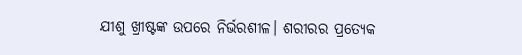ଯୀଶୁ ଖ୍ରୀଷ୍ଟଙ୍କ ଉପରେ ନିର୍ଭରଶୀଳ। ଶରୀରର ପ୍ରତ୍ୟେକ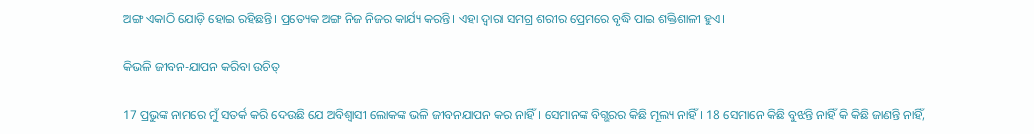ଅଙ୍ଗ ଏକାଠି ଯୋଡ଼ି ହୋଇ ରହିଛନ୍ତି। ପ୍ରତ୍ୟେକ ଅଙ୍ଗ ନିଜ ନିଜର କାର୍ଯ୍ୟ କରନ୍ତି। ଏହା ଦ୍ୱାରା ସମଗ୍ର ଶରୀର ପ୍ରେମରେ ବୃଦ୍ଧି ପାଇ ଶକ୍ତିଶାଳୀ ହୁଏ।

କିଭଳି ଜୀବନ-ଯାପନ କରିବା ଉଚିତ୍

17 ପ୍ରଭୁଙ୍କ ନାମରେ ମୁଁ ସତର୍କ କରି ଦେଉଛି ଯେ ଅବିଶ୍ୱାସୀ ଲୋକଙ୍କ ଭଳି ଜୀବନଯାପନ କର ନାହିଁ। ସେମାନଙ୍କ ବିଗ୍ଭରର କିଛି ମୂଲ୍ୟ ନାହିଁ। 18 ସେମାନେ କିଛି ବୁଝନ୍ତି ନାହିଁ କି କିଛି ଜାଣନ୍ତି ନାହିଁ,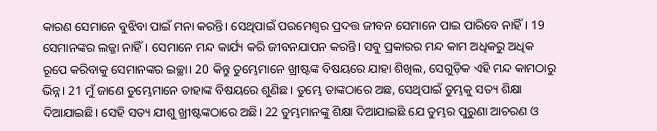କାରଣ ସେମାନେ ବୁଝିବା ପାଇଁ ମନା କରନ୍ତି। ସେଥିପାଇଁ ପରମେଶ୍ୱର ପ୍ରଦତ୍ତ ଜୀବନ ସେମାନେ ପାଇ ପାରିବେ ନାହିଁ। 19 ସେମାନଙ୍କର ଲଜ୍ଜା ନାହିଁ। ସେମାନେ ମନ୍ଦ କାର୍ଯ୍ୟ କରି ଜୀବନଯାପନ କରନ୍ତି। ସବୁ ପ୍ରକାରର ମନ୍ଦ କାମ ଅଧିକରୁ ଅଧିକ ରୂପେ କରିବାକୁ ସେମାନଙ୍କର ଇଚ୍ଛା। 20 କିନ୍ତୁ ତୁମ୍ଭେମାନେ ଖ୍ରୀଷ୍ଟଙ୍କ ବିଷୟରେ ଯାହା ଶିଖିଲ, ସେଗୁଡ଼ିକ ଏହି ମନ୍ଦ କାମଠାରୁ ଭିନ୍ନ। 21 ମୁଁ ଜାଣେ ତୁମ୍ଭେମାନେ ତାହାଙ୍କ ବିଷୟରେ ଶୁଣିଛ। ତୁମ୍ଭେ ତାଙ୍କଠାରେ ଅଛ, ସେଥିପାଇଁ ତୁମ୍ଭକୁ ସତ୍ୟ ଶିକ୍ଷା ଦିଆଯାଇଛି। ସେହି ସତ୍ୟ ଯୀଶୁ ଖ୍ରୀଷ୍ଟଙ୍କଠାରେ ଅଛି। 22 ତୁମ୍ଭମାନଙ୍କୁ ଶିକ୍ଷା ଦିଆଯାଇଛି ଯେ ତୁମ୍ଭର ପୁରୁଣା ଆଚରଣ ଓ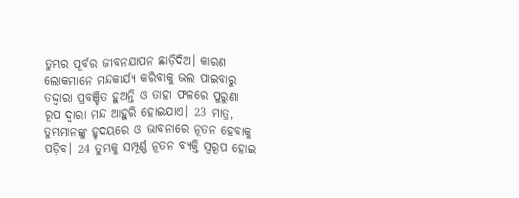ତୁମ୍ଭର ପୂର୍ବର ଜୀବନଯାପନ ଛାଡ଼ିଦିଅ। କାରଣ ଲୋକମାନେ ମନ୍ଦକାର୍ଯ୍ୟ କରିବାକୁ ଭଲ ପାଇବାରୁ ତଦ୍ଦ୍ୱାରା ପ୍ରବଞ୍ଚିତ ହୁଅନ୍ତି ଓ ତାହା ଫଳରେ ପୁରୁଣା ରୂପ ଦ୍ୱାରା ମନ୍ଦ ଆହୁରି ହୋଇଯାଏ। 23 ମାତ୍ର, ତୁମ୍ଭମାନଙ୍କୁ ହୃଦୟରେ ଓ ଭାବନାରେ ନୂତନ ହେବାକୁ ପଡ଼ିବ। 24 ତୁମ୍ଭକୁ ସମ୍ପୂର୍ଣ୍ଣ ନୂତନ ବ୍ୟକ୍ତି ସ୍ୱରୂପ ହୋଇ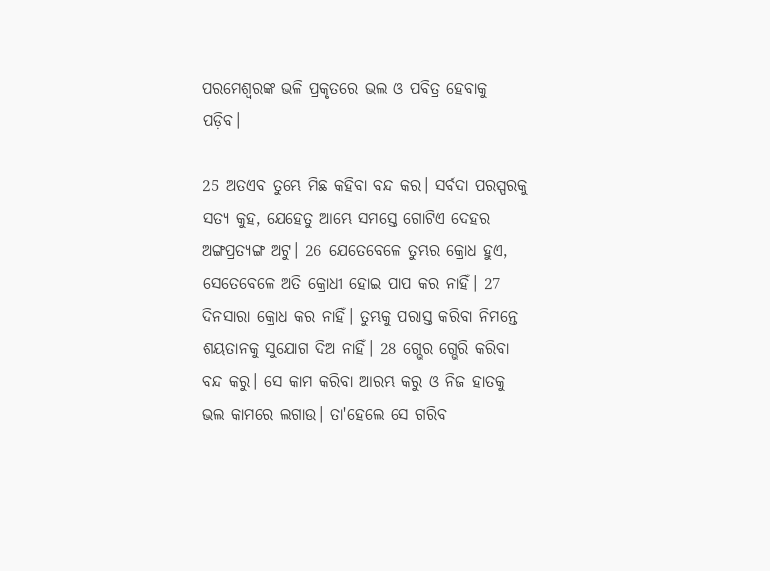ପରମେଶ୍ୱରଙ୍କ ଭଳି ପ୍ରକୃତରେ ଭଲ ଓ ପବିତ୍ର ହେବାକୁ ପଡ଼ିବ।

25 ଅତଏବ ତୁମ୍ଭେ ମିଛ କହିବା ବନ୍ଦ କର। ସର୍ବଦା ପରସ୍ପରକୁ ସତ୍ୟ କୁହ, ଯେହେତୁ ଆମ୍ଭେ ସମସ୍ତେ ଗୋଟିଏ ଦେହର ଅଙ୍ଗପ୍ରତ୍ୟଙ୍ଗ ଅଟୁ। 26 ଯେତେବେଳେ ତୁମ୍ଭର କ୍ରୋଧ ହୁଏ, ସେତେବେଳେ ଅତି କ୍ରୋଧୀ ହୋଇ ପାପ କର ନାହିଁ। 27 ଦିନସାରା କ୍ରୋଧ କର ନାହିଁ। ତୁମ୍ଭକୁ ପରାସ୍ତ କରିବା ନିମନ୍ତେ ଶୟତାନକୁ ସୁଯୋଗ ଦିଅ ନାହିଁ। 28 ଗ୍ଭେର ଗ୍ଭେରି କରିବା ବନ୍ଦ କରୁ। ସେ କାମ କରିବା ଆରମ୍ଭ କରୁ ଓ ନିଜ ହାତକୁ ଭଲ କାମରେ ଲଗାଉ। ତା'ହେଲେ ସେ ଗରିବ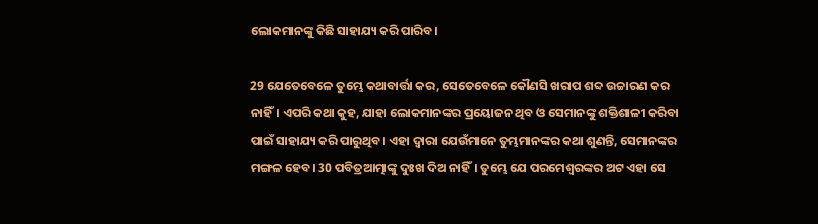ଲୋକମାନଙ୍କୁ କିଛି ସାହାଯ୍ୟ କରି ପାରିବ।

29 ଯେତେବେଳେ ତୁମ୍ଭେ କଥାବାର୍ତ୍ତା କର, ସେତେବେଳେ କୌଣସି ଖରାପ ଶବ୍ଦ ଉଚ୍ଚାରଣ କର ନାହିଁ। ଏପରି କଥା କୁହ, ଯାହା ଲୋକମାନଙ୍କର ପ୍ରୟୋଜନ ଥିବ ଓ ସେମାନଙ୍କୁ ଶକ୍ତିଶାଳୀ କରିବା ପାଇଁ ସାହାଯ୍ୟ କରି ପାରୁଥିବ। ଏହା ଦ୍ୱାରା ଯେଉଁମାନେ ତୁମ୍ଭମାନଙ୍କର କଥା ଶୁଣନ୍ତି, ସେମାନଙ୍କର ମଙ୍ଗଳ ହେବ। 30 ପବିତ୍ରଆତ୍ମାଙ୍କୁ ଦୁଃଖ ଦିଅ ନାହିଁ। ତୁମ୍ଭେ ଯେ ପରମେଶ୍ୱରଙ୍କର ଅଟ ଏହା ସେ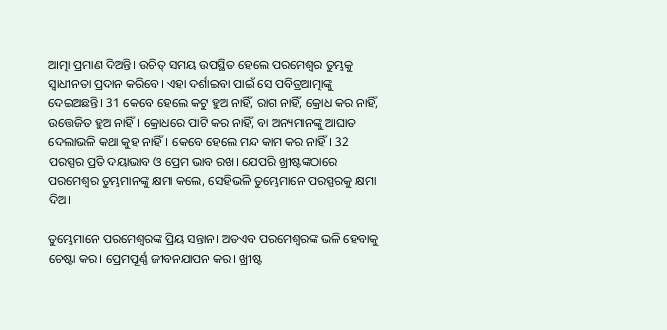ଆତ୍ମା ପ୍ରମାଣ ଦିଅନ୍ତି। ଉଚିତ୍ ସମୟ ଉପସ୍ଥିତ ହେଲେ ପରମେଶ୍ୱର ତୁମ୍ଭକୁ ସ୍ୱାଧୀନତା ପ୍ରଦାନ କରିବେ। ଏହା ଦର୍ଶାଇବା ପାଇଁ ସେ ପବିତ୍ରଆତ୍ମାଙ୍କୁ ଦେଇଅଛନ୍ତି। 31 କେବେ ହେଲେ କଟୁ ହୁଅ ନାହିଁ, ରାଗ ନାହିଁ, କ୍ରୋଧ କର ନାହିଁ, ଉତ୍ତେଜିତ ହୁଅ ନାହିଁ। କ୍ରୋଧରେ ପାଟି କର ନାହିଁ, ବା ଅନ୍ୟମାନଙ୍କୁ ଆଘାତ ଦେଲାଭଳି କଥା କୁହ ନାହିଁ। କେବେ ହେଲେ ମନ୍ଦ କାମ କର ନାହିଁ। 32 ପରସ୍ପର ପ୍ରତି ଦୟାଭାବ ଓ ପ୍ରେମ ଭାବ ରଖ। ଯେପରି ଖ୍ରୀଷ୍ଟଙ୍କଠାରେ ପରମେଶ୍ୱର ତୁମ୍ଭମାନଙ୍କୁ କ୍ଷମା କଲେ, ସେହିଭଳି ତୁମ୍ଭେମାନେ ପରସ୍ପରକୁ କ୍ଷମା ଦିଅ।

ତୁମ୍ଭେମାନେ ପରମେଶ୍ୱରଙ୍କ ପ୍ରିୟ ସନ୍ତାନ। ଅତଏବ ପରମେଶ୍ୱରଙ୍କ ଭଳି ହେବାକୁ ଚେଷ୍ଟା କର। ପ୍ରେମପୂର୍ଣ୍ଣ ଜୀବନଯାପନ କର। ଖ୍ରୀଷ୍ଟ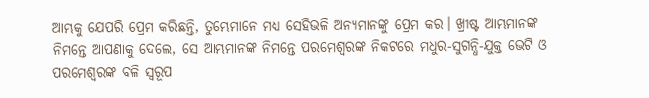ଆମ୍ଭକୁ ଯେପରି ପ୍ରେମ କରିଛନ୍ତି, ତୁମ୍ଭେମାନେ ମଧ୍ୟ ସେହିଭଳି ଅନ୍ୟମାନଙ୍କୁ ପ୍ରେମ କର। ଖ୍ରୀଷ୍ଟ ଆମ୍ଭମାନଙ୍କ ନିମନ୍ତେ ଆପଣାକୁ ଦେଲେ, ସେ ଆମ୍ଭମାନଙ୍କ ନିମନ୍ତେ ପରମେଶ୍ୱରଙ୍କ ନିକଟରେ ମଧୁର-ସୁଗନ୍ଧି-ଯୁକ୍ତ ଭେଟି ଓ ପରମେଶ୍ୱରଙ୍କ ବଳି ସ୍ୱରୂପ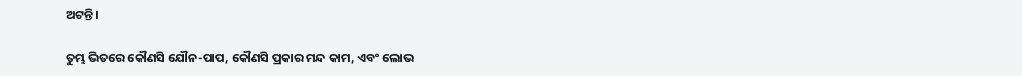ଅଟନ୍ତି।

ତୁମ୍ଭ ଭିତରେ କୌଣସି ଯୌନ-ପାପ, କୌଣସି ପ୍ରକାର ମନ୍ଦ କାମ, ଏବଂ ଲୋଭ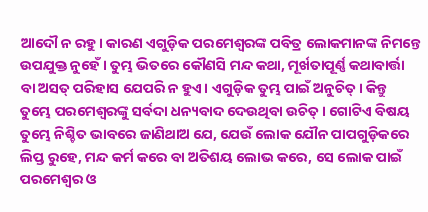ଆଦୌ ନ ରହୁ। କାରଣ ଏଗୁଡ଼ିକ ପରମେଶ୍ୱରଙ୍କ ପବିତ୍ର ଲୋକମାନଙ୍କ ନିମନ୍ତେ ଉପଯୁକ୍ତ ନୁହେଁ। ତୁମ୍ଭ ଭିତରେ କୌଣସି ମନ୍ଦ କଥା, ମୂର୍ଖତାପୂର୍ଣ୍ଣ କଥାବାର୍ତ୍ତା ବା ଅସତ୍ ପରିହାସ ଯେପରି ନ ହୁଏ। ଏଗୁଡ଼ିକ ତୁମ୍ଭ ପାଇଁ ଅନୁଚିତ୍। କିନ୍ତୁ ତୁମ୍ଭେ ପରମେଶ୍ୱରଙ୍କୁ ସର୍ବଦା ଧନ୍ୟବାଦ ଦେଉଥିବା ଉଚିତ୍। ଗୋଟିଏ ବିଷୟ ତୁମ୍ଭେ ନିଶ୍ଚିତ ଭାବରେ ଜାଣିଥାଅ ଯେ, ଯେଉଁ ଲୋକ ଯୌନ ପାପଗୁଡ଼ିକରେ ଲିପ୍ତ ରୁହେ, ମନ୍ଦ କର୍ମ କରେ ବା ଅତିଶୟ ଲୋଭ କରେ, ସେ ଲୋକ ପାଇଁ ପରମେଶ୍ୱର ଓ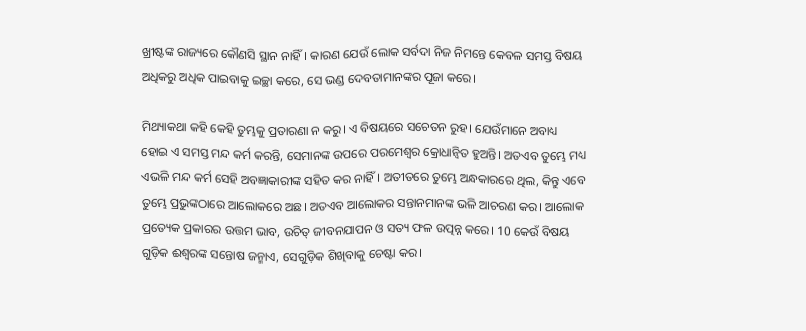ଖ୍ରୀଷ୍ଟଙ୍କ ରାଜ୍ୟରେ କୌଣସି ସ୍ଥାନ ନାହିଁ। କାରଣ ଯେଉଁ ଲୋକ ସର୍ବଦା ନିଜ ନିମନ୍ତେ କେବଳ ସମସ୍ତ ବିଷୟ ଅଧିକରୁ ଅଧିକ ପାଇବାକୁ ଇଚ୍ଛା କରେ, ସେ ଭଣ୍ଡ ଦେବତାମାନଙ୍କର ପୂଜା କରେ।

ମିଥ୍ୟାକଥା କହି କେହି ତୁମ୍ଭକୁ ପ୍ରତାରଣା ନ କରୁ। ଏ ବିଷୟରେ ସଚେତନ ରୁହ। ଯେଉଁମାନେ ଅବାଧ୍ୟ ହୋଇ ଏ ସମସ୍ତ ମନ୍ଦ କର୍ମ କରନ୍ତି, ସେମାନଙ୍କ ଉପରେ ପରମେଶ୍ୱର କ୍ରୋଧାନ୍ୱିତ ହୁଅନ୍ତି। ଅତଏବ ତୁମ୍ଭେ ମଧ୍ୟ ଏଭଳି ମନ୍ଦ କର୍ମ ସେହି ଅବଜ୍ଞାକାରୀଙ୍କ ସହିତ କର ନାହିଁ। ଅତୀତରେ ତୁମ୍ଭେ ଅନ୍ଧକାରରେ ଥିଲ, କିନ୍ତୁ ଏବେ ତୁମ୍ଭେ ପ୍ରଭୁଙ୍କଠାରେ ଆଲୋକରେ ଅଛ। ଅତଏବ ଆଲୋକର ସନ୍ତାନମାନଙ୍କ ଭଳି ଆଚରଣ କର। ଆଲୋକ ପ୍ରତ୍ୟେକ ପ୍ରକାରର ଉତ୍ତମ ଭାବ, ଉଚିତ୍ ଜୀବନଯାପନ ଓ ସତ୍ୟ ଫଳ ଉତ୍ପନ୍ନ କରେ। 10 କେଉଁ ବିଷୟ ଗୁଡ଼ିକ ଈଶ୍ୱରଙ୍କ ସନ୍ତୋଷ ଜନ୍ମାଏ, ସେଗୁଡ଼ିକ ଶିଖିବାକୁ ଚେଷ୍ଟା କର।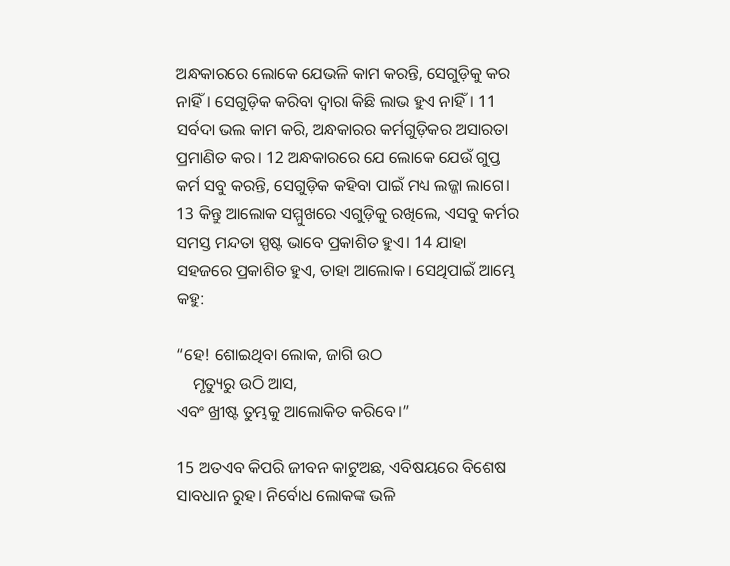ଅନ୍ଧକାରରେ ଲୋକେ ଯେଭଳି କାମ କରନ୍ତି, ସେଗୁଡ଼ିକୁ କର ନାହିଁ। ସେଗୁଡ଼ିକ କରିବା ଦ୍ୱାରା କିଛି ଲାଭ ହୁଏ ନାହିଁ। 11 ସର୍ବଦା ଭଲ କାମ କରି, ଅନ୍ଧକାରର କର୍ମଗୁଡ଼ିକର ଅସାରତା ପ୍ରମାଣିତ କର। 12 ଅନ୍ଧକାରରେ ଯେ ଲୋକେ ଯେଉଁ ଗୁପ୍ତ କର୍ମ ସବୁ କରନ୍ତି, ସେଗୁଡ଼ିକ କହିବା ପାଇଁ ମଧ୍ୟ ଲଜ୍ଜା ଲାଗେ। 13 କିନ୍ତୁ ଆଲୋକ ସମ୍ମୁଖରେ ଏଗୁଡ଼ିକୁ ରଖିଲେ, ଏସବୁ କର୍ମର ସମସ୍ତ ମନ୍ଦତା ସ୍ପଷ୍ଟ ଭାବେ ପ୍ରକାଶିତ ହୁଏ। 14 ଯାହା ସହଜରେ ପ୍ରକାଶିତ ହୁଏ, ତାହା ଆଲୋକ। ସେଥିପାଇଁ ଆମ୍ଭେ କହୁ:

“ହେ! ଶୋଇଥିବା ଲୋକ, ଜାଗି ଉଠ
    ମୃତ୍ୟୁରୁ ଉଠି ଆସ,
ଏବଂ ଖ୍ରୀଷ୍ଟ ତୁମ୍ଭକୁ ଆଲୋକିତ କରିବେ।”

15 ଅତଏବ କିପରି ଜୀବନ କାଟୁଅଛ, ଏବିଷୟରେ ବିଶେଷ ସାବଧାନ ରୁହ। ନିର୍ବୋଧ ଲୋକଙ୍କ ଭଳି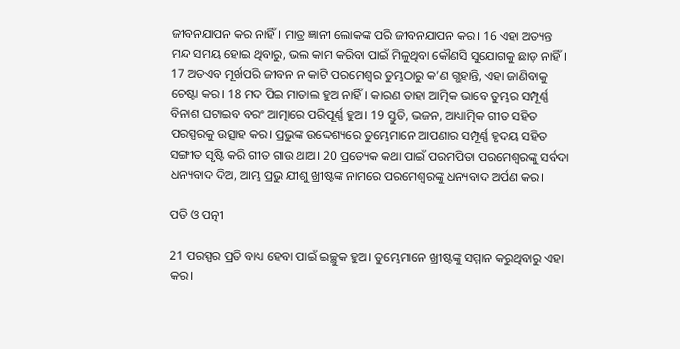ଜୀବନଯାପନ କର ନାହିଁ। ମାତ୍ର ଜ୍ଞାନୀ ଲୋକଙ୍କ ପରି ଜୀବନଯାପନ କର। 16 ଏହା ଅତ୍ୟନ୍ତ ମନ୍ଦ ସମୟ ହୋଇ ଥିବାରୁ, ଭଲ କାମ କରିବା ପାଇଁ ମିଳୁଥିବା କୌଣସି ସୁଯୋଗକୁ ଛାଡ଼ ନାହିଁ। 17 ଅତଏବ ମୂର୍ଖପରି ଜୀବନ ନ କାଟି ପରମେଶ୍ୱର ତୁମ୍ଭଠାରୁ କ’ଣ ଗ୍ଭହାନ୍ତି, ଏହା ଜାଣିବାକୁ ଚେଷ୍ଟା କର। 18 ମଦ ପିଇ ମାତାଲ ହୁଅ ନାହିଁ। କାରଣ ତାହା ଆତ୍ମିକ ଭାବେ ତୁମ୍ଭର ସମ୍ପୂର୍ଣ୍ଣ ବିନାଶ ଘଟାଇବ ବରଂ ଆତ୍ମାରେ ପରିପୂର୍ଣ୍ଣ ହୁଅ। 19 ସ୍ତୁତି, ଭଜନ, ଆଧ୍ୟାତ୍ମିକ ଗୀତ ସହିତ ପରସ୍ପରକୁ ଉତ୍ସାହ କର। ପ୍ରଭୁଙ୍କ ଉଦ୍ଦେଶ୍ୟରେ ତୁମ୍ଭେମାନେ ଆପଣାର ସମ୍ପୂର୍ଣ୍ଣ ହୃଦୟ ସହିତ ସଙ୍ଗୀତ ସୃଷ୍ଟି କରି ଗୀତ ଗାଉ ଥାଅ। 20 ପ୍ରତ୍ୟେକ କଥା ପାଇଁ ପରମପିତା ପରମେଶ୍ୱରଙ୍କୁ ସର୍ବଦା ଧନ୍ୟବାଦ ଦିଅ, ଆମ୍ଭ ପ୍ରଭୁ ଯୀଶୁ ଖ୍ରୀଷ୍ଟଙ୍କ ନାମରେ ପରମେଶ୍ୱରଙ୍କୁ ଧନ୍ୟବାଦ ଅର୍ପଣ କର।

ପତି ଓ ପତ୍ନୀ

21 ପରସ୍ପର ପ୍ରତି ବାଧ୍ୟ ହେବା ପାଇଁ ଇଚ୍ଛୁକ ହୁଅ। ତୁମ୍ଭେମାନେ ଖ୍ରୀଷ୍ଟଙ୍କୁ ସମ୍ମାନ କରୁଥିବାରୁ ଏହା କର।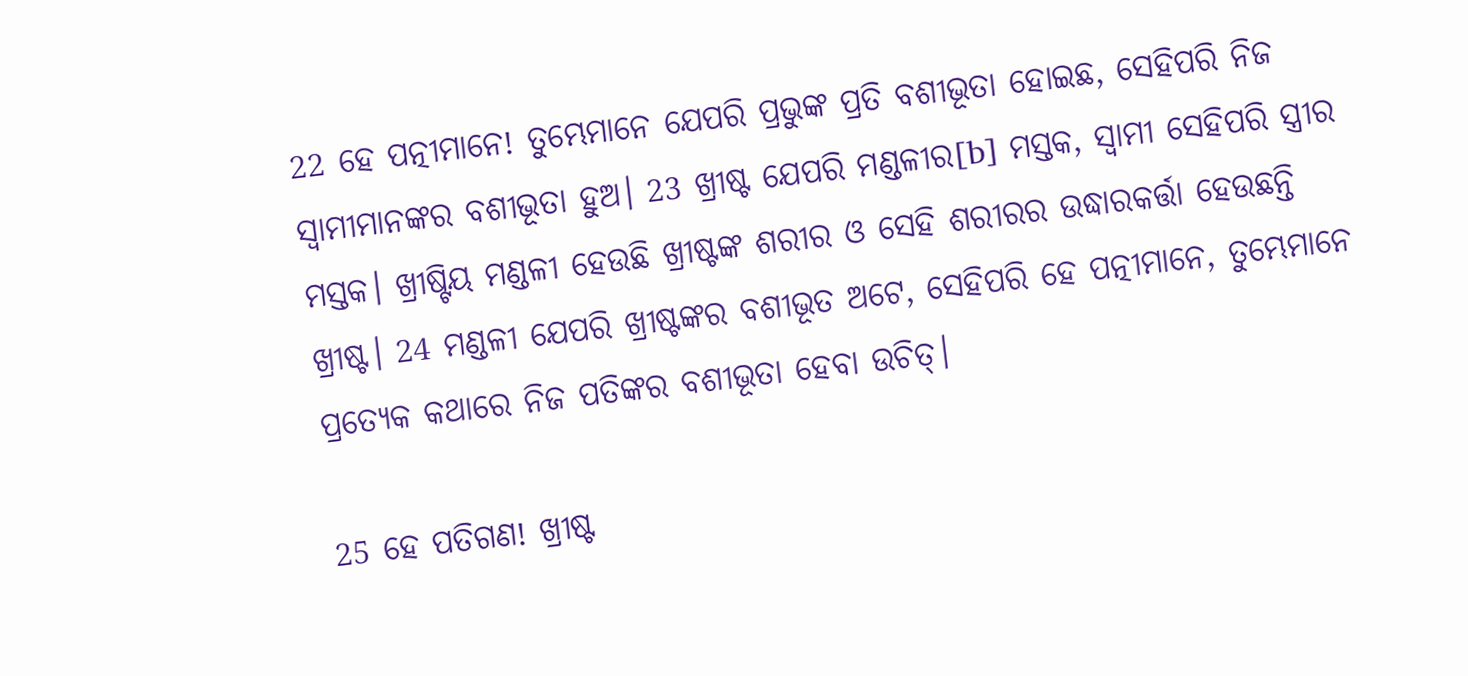22 ହେ ପତ୍ନୀମାନେ! ତୁମ୍ଭେମାନେ ଯେପରି ପ୍ରଭୁଙ୍କ ପ୍ରତି ବଶୀଭୂତା ହୋଇଛ, ସେହିପରି ନିଜ ସ୍ୱାମୀମାନଙ୍କର ବଶୀଭୂତା ହୁଅ। 23 ଖ୍ରୀଷ୍ଟ ଯେପରି ମଣ୍ଡଳୀର[b] ମସ୍ତକ, ସ୍ୱାମୀ ସେହିପରି ସ୍ତ୍ରୀର ମସ୍ତକ। ଖ୍ରୀଷ୍ଟିୟ ମଣ୍ଡଳୀ ହେଉଛି ଖ୍ରୀଷ୍ଟଙ୍କ ଶରୀର ଓ ସେହି ଶରୀରର ଉଦ୍ଧାରକର୍ତ୍ତା ହେଉଛନ୍ତି ଖ୍ରୀଷ୍ଟ। 24 ମଣ୍ଡଳୀ ଯେପରି ଖ୍ରୀଷ୍ଟଙ୍କର ବଶୀଭୂତ ଅଟେ, ସେହିପରି ହେ ପତ୍ନୀମାନେ, ତୁମ୍ଭେମାନେ ପ୍ରତ୍ୟେକ କଥାରେ ନିଜ ପତିଙ୍କର ବଶୀଭୂତା ହେବା ଉଚିତ୍।

25 ହେ ପତିଗଣ! ଖ୍ରୀଷ୍ଟ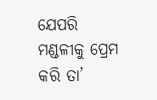ଯେପରି ମଣ୍ଡଳୀକୁ ପ୍ରେମ କରି ତା’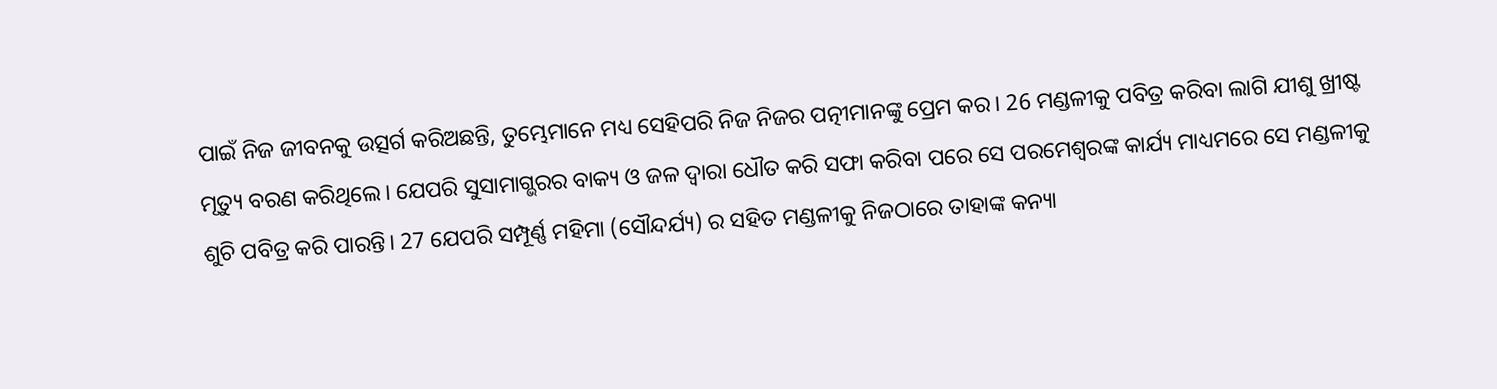ପାଇଁ ନିଜ ଜୀବନକୁ ଉତ୍ସର୍ଗ କରିଅଛନ୍ତି, ତୁମ୍ଭେମାନେ ମଧ୍ୟ ସେହିପରି ନିଜ ନିଜର ପତ୍ନୀମାନଙ୍କୁ ପ୍ରେମ କର। 26 ମଣ୍ଡଳୀକୁ ପବିତ୍ର କରିବା ଲାଗି ଯୀଶୁ ଖ୍ରୀଷ୍ଟ ମୃତ୍ୟୁ ବରଣ କରିଥିଲେ। ଯେପରି ସୁସାମାଗ୍ଭରର ବାକ୍ୟ ଓ ଜଳ ଦ୍ୱାରା ଧୌତ କରି ସଫା କରିବା ପରେ ସେ ପରମେଶ୍ୱରଙ୍କ କାର୍ଯ୍ୟ ମାଧ୍ୟମରେ ସେ ମଣ୍ଡଳୀକୁ ଶୁଚି ପବିତ୍ର କରି ପାରନ୍ତି। 27 ଯେପରି ସମ୍ପୂର୍ଣ୍ଣ ମହିମା (ସୌନ୍ଦର୍ଯ୍ୟ) ର ସହିତ ମଣ୍ଡଳୀକୁ ନିଜଠାରେ ତାହାଙ୍କ କନ୍ୟା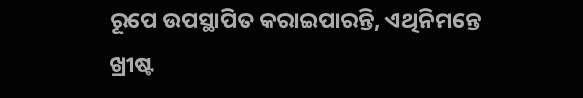ରୂପେ ଉପସ୍ଥାପିତ କରାଇପାରନ୍ତି, ଏଥିନିମନ୍ତେ ଖ୍ରୀଷ୍ଟ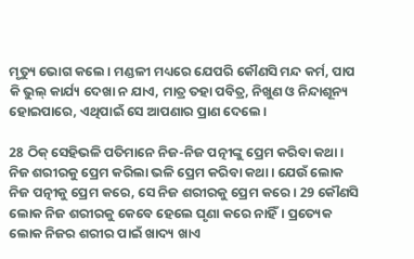ମୃତ୍ୟୁ ଭୋଗ କଲେ। ମଣ୍ଡଳୀ ମଧ୍ୟରେ ଯେପରି କୌଣସି ମନ୍ଦ କର୍ମ, ପାପ କି ଭୁଲ୍ କାର୍ଯ୍ୟ ଦେଖା ନ ଯାଏ, ମାତ୍ର ତହା ପବିତ୍ର, ନିଖୁଣ ଓ ନିନ୍ଦାଶୂନ୍ୟ ହୋଇପାରେ, ଏଥିପାଇଁ ସେ ଆପଣାର ପ୍ରାଣ ଦେଲେ।

28 ଠିକ୍ ସେହିଭଳି ପତିମାନେ ନିଜ-ନିଜ ପତ୍ନୀଙ୍କୁ ପ୍ରେମ କରିବା କଥା। ନିଜ ଶରୀରକୁ ପ୍ରେମ କରିଲା ଭଳି ପ୍ରେମ କରିବା କଥା। ଯେଉଁ ଲୋକ ନିଜ ପତ୍ନୀକୁ ପ୍ରେମ କରେ, ସେ ନିଜ ଶରୀରକୁ ପ୍ରେମ କରେ। 29 କୌଣସି ଲୋକ ନିଜ ଶରୀରକୁ କେବେ ହେଲେ ଘୃଣା କରେ ନାହିଁ। ପ୍ରତ୍ୟେକ ଲୋକ ନିଜର ଶରୀର ପାଇଁ ଖାଦ୍ୟ ଖାଏ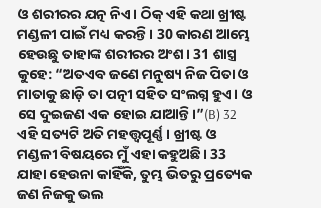ଓ ଶରୀରର ଯତ୍ନ ନିଏ। ଠିକ୍ ଏହି କଥା ଖ୍ରୀଷ୍ଟ ମଣ୍ଡଳୀ ପାଇଁ ମଧ୍ୟ କରନ୍ତି। 30 କାରଣ ଆମ୍ଭେ ହେଉଛୁ ତାହାଙ୍କ ଶରୀରର ଅଂଶ। 31 ଶାସ୍ତ୍ର କୁହେ: “ଅତଏବ ଜଣେ ମନୁଷ୍ୟ ନିଜ ପିତା ଓ ମାତାକୁ ଛାଡ଼ି ତା ପତ୍ନୀ ସହିତ ସଂଲଗ୍ନ ହୁଏ। ଓ ସେ ଦୁଇଜଣ ଏକ ହୋଇ ଯାଆନ୍ତି।”(B) 32 ଏହି ସତ୍ୟଟି ଅତି ମହତ୍ତ୍ୱପୂର୍ଣ୍ଣ। ଖ୍ରୀଷ୍ଟ ଓ ମଣ୍ଡଳୀ ବିଷୟରେ ମୁଁ ଏହା କହୁଅଛି। 33 ଯାହା ହେଉନା କାହିଁକି, ତୁମ୍ଭ ଭିତରୁ ପ୍ରତ୍ୟେକ ଜଣ ନିଜକୁ ଭଲ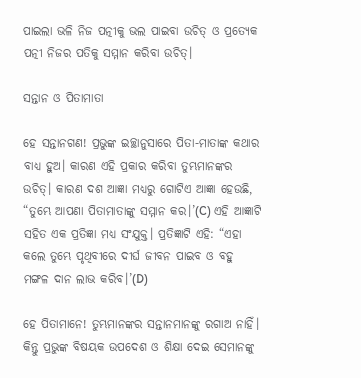ପାଇଲା ଭଳି ନିଜ ପତ୍ନୀକୁ ଭଲ ପାଇବା ଉଚିତ୍ ଓ ପ୍ରତ୍ୟେକ ପତ୍ନୀ ନିଜର ପତିକୁ ସମ୍ମାନ କରିବା ଉଚିତ୍।

ସନ୍ତାନ ଓ ପିତାମାତା

ହେ ସନ୍ତାନଗଣ! ପ୍ରଭୁଙ୍କ ଇଚ୍ଛାନୁସାରେ ପିତା-ମାତାଙ୍କ କଥାର ବାଧ୍ୟ ହୁଅ। କାରଣ ଏହି ପ୍ରକାର କରିବା ତୁମ୍ଭମାନଙ୍କର ଉଚିତ୍। କାରଣ ଦଶ ଆଜ୍ଞା ମଧ୍ୟରୁ ଗୋଟିଏ ଆଜ୍ଞା ହେଉଛି, “ତୁମ୍ଭେ ଆପଣା ପିତାମାତାଙ୍କୁ ସମ୍ମାନ କର।’(C) ଏହି ଆଜ୍ଞାଟି ସହିତ ଏକ ପ୍ରତିଜ୍ଞା ମଧ୍ୟ ସଂଯୁକ୍ତ। ପ୍ରତିଜ୍ଞାଟି ଏହି: “ଏହା କଲେ ତୁମ୍ଭେ ପୃଥିବୀରେ ଦୀର୍ଘ ଜୀବନ ପାଇବ ଓ ବହୁ ମଙ୍ଗଳ ଦାନ ଲାଭ କରିବ।’(D)

ହେ ପିତାମାନେ! ତୁମ୍ଭମାନଙ୍କର ସନ୍ତାନମାନଙ୍କୁ ରଗାଅ ନାହିଁ। କିନ୍ତୁ ପ୍ରଭୁଙ୍କ ବିଷୟକ ଉପଦେଶ ଓ ଶିକ୍ଷା ଦେଇ ସେମାନଙ୍କୁ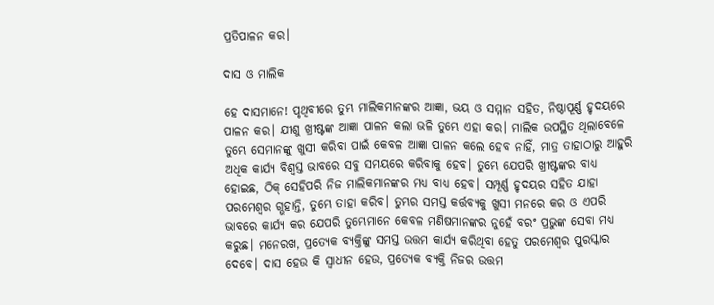ପ୍ରତିପାଳନ କର।

ଦାସ ଓ ମାଲିକ

ହେ ଦାସମାନେ! ପୃଥିବୀରେ ତୁମ୍ଭ ମାଲିକମାନଙ୍କର ଆଜ୍ଞା, ଭୟ ଓ ସମ୍ମାନ ସହିତ, ନିଷ୍ଠାପୂର୍ଣ୍ଣ ହୃଦୟରେ ପାଳନ କର। ଯୀଶୁ ଖ୍ରୀଷ୍ଟଙ୍କ ଆଜ୍ଞା ପାଳନ କଲା ଭଳି ତୁମ୍ଭେ ଏହା କର। ମାଲିକ ଉପସ୍ଥିତ ଥିଲାବେଳେ ତୁମ୍ଭେ ସେମାନଙ୍କୁ ଖୁସୀ କରିବା ପାଇଁ କେବଳ ଆଜ୍ଞା ପାଳନ କଲେ ହେବ ନାହିଁ, ମାତ୍ର ତାହାଠାରୁ ଆହୁରି ଅଧିକ କାର୍ଯ୍ୟ ବିଶ୍ୱସ୍ତ ଭାବରେ ସବୁ ସମୟରେ କରିବାକୁ ହେବ। ତୁମ୍ଭେ ଯେପରି ଖ୍ରୀଷ୍ଟଙ୍କର ବାଧ୍ୟ ହୋଇଛ, ଠିକ୍ ସେହିପରି ନିଜ ମାଲିକମାନଙ୍କର ମଧ୍ୟ ବାଧ୍ୟ ହେବ। ସମ୍ପୂର୍ଣ୍ଣ ହୃଦୟର ସହିତ ଯାହା ପରମେଶ୍ୱର ଗ୍ଭହାନ୍ତି, ତୁମ୍ଭେ ତାହା କରିବ। ତୁମ୍ଭର ସମସ୍ତ କର୍ତ୍ତବ୍ୟକୁ ଖୁସୀ ମନରେ କର ଓ ଏପରି ଭାବରେ କାର୍ଯ୍ୟ କର ଯେପରି ତୁମ୍ଭେମାନେ କେବଳ ମଣିଷମାନଙ୍କର ନୁହେଁ ବରଂ ପ୍ରଭୁଙ୍କ ସେବା ମଧ୍ୟ କରୁଛ। ମନେରଖ, ପ୍ରତ୍ୟେକ ବ୍ୟକ୍ତିଙ୍କୁ ସମସ୍ତ ଉତ୍ତମ କାର୍ଯ୍ୟ କରିଥିବା ହେତୁ ପରମେଶ୍ୱର ପୁରସ୍କାର ଦେବେ। ଦାସ ହେଉ କି ସ୍ୱାଧୀନ ହେଉ, ପ୍ରତ୍ୟେକ ବ୍ୟକ୍ତି ନିଜର ଉତ୍ତମ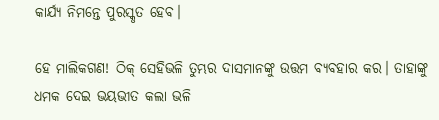କାର୍ଯ୍ୟ ନିମନ୍ତେ ପୁରସ୍କୃତ ହେବ।

ହେ ମାଲିକଗଣ! ଠିକ୍ ସେହିଭଳି ତୁମ୍ଭର ଦାସମାନଙ୍କୁ ଉତ୍ତମ ବ୍ୟବହାର କର। ତାହାଙ୍କୁ ଧମକ ଦେଇ ଭୟଭୀତ କଲା ଭଳି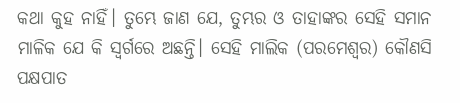କଥା କୁହ ନାହିଁ। ତୁମ୍ଭେ ଜାଣ ଯେ, ତୁମ୍ଭର ଓ ତାହାଙ୍କର ସେହି ସମାନ ମାଳିକ ଯେ କି ସ୍ୱର୍ଗରେ ଅଛନ୍ତି। ସେହି ମାଲିକ (ପରମେଶ୍ୱର) କୌଣସି ପକ୍ଷପାତ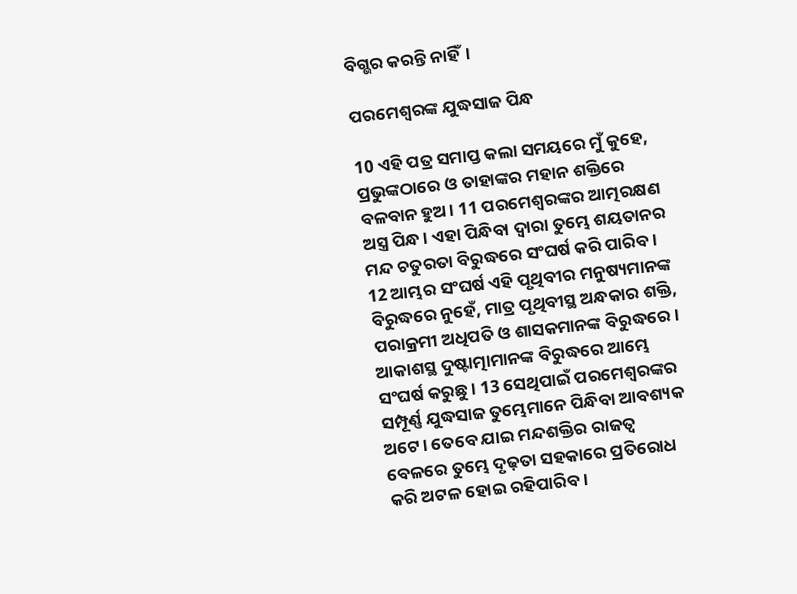ବିଗ୍ଭର କରନ୍ତି ନାହିଁ।

ପରମେଶ୍ୱରଙ୍କ ଯୁଦ୍ଧସାଜ ପିନ୍ଧ

10 ଏହି ପତ୍ର ସମାପ୍ତ କଲା ସମୟରେ ମୁଁ କୁହେ, ପ୍ରଭୁଙ୍କଠାରେ ଓ ତାହାଙ୍କର ମହାନ ଶକ୍ତିରେ ବଳବାନ ହୁଅ। 11 ପରମେଶ୍ୱରଙ୍କର ଆତ୍ମରକ୍ଷଣ ଅସ୍ତ୍ର ପିନ୍ଧ। ଏହା ପିନ୍ଧିବା ଦ୍ୱାରା ତୁମ୍ଭେ ଶୟତାନର ମନ୍ଦ ଚତୁରତା ବିରୁଦ୍ଧରେ ସଂଘର୍ଷ କରି ପାରିବ। 12 ଆମ୍ଭର ସଂଘର୍ଷ ଏହି ପୃଥିବୀର ମନୁଷ୍ୟମାନଙ୍କ ବିରୁଦ୍ଧରେ ନୁହେଁ, ମାତ୍ର ପୃଥିବୀସ୍ଥ ଅନ୍ଧକାର ଶକ୍ତି, ପରାକ୍ରମୀ ଅଧିପତି ଓ ଶାସକମାନଙ୍କ ବିରୁଦ୍ଧରେ। ଆକାଶସ୍ଥ ଦୁଷ୍ଟାତ୍ମାମାନଙ୍କ ବିରୁଦ୍ଧରେ ଆମ୍ଭେ ସଂଘର୍ଷ କରୁଛୁ। 13 ସେଥିପାଇଁ ପରମେଶ୍ୱରଙ୍କର ସମ୍ପୂର୍ଣ୍ଣ ଯୁଦ୍ଧସାଜ ତୁମ୍ଭେମାନେ ପିନ୍ଧିବା ଆବଶ୍ୟକ ଅଟେ। ତେବେ ଯାଇ ମନ୍ଦଶକ୍ତିର ରାଜତ୍ୱ ବେଳରେ ତୁମ୍ଭେ ଦୃଢ଼ତା ସହକାରେ ପ୍ରତିରୋଧ କରି ଅଟଳ ହୋଇ ରହିପାରିବ।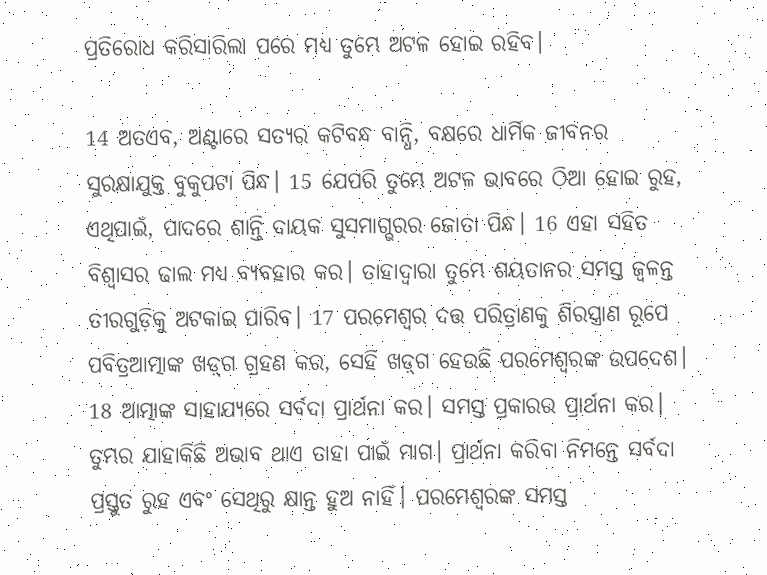ପ୍ରତିରୋଧ କରିସାରିଲା ପରେ ମଧ୍ୟ ତୁମ୍ଭେ ଅଟଳ ହୋଇ ରହିବ।

14 ଅତଏବ, ଅଣ୍ଟାରେ ସତ୍ୟର କଟିବନ୍ଧ ବାନ୍ଧି, ବକ୍ଷରେ ଧାର୍ମିକ ଜୀବନର ସୁରକ୍ଷାଯୁକ୍ତ ବୁକୁପଟା ପିନ୍ଧ। 15 ଯେପରି ତୁମ୍ଭେ ଅଟଳ ଭାବରେ ଠିଆ ହୋଇ ରୁହ, ଏଥିପାଇଁ, ପାଦରେ ଶାନ୍ତି ଦାୟକ ସୁସମାଗ୍ଭରର ଜୋତା ପିନ୍ଧ। 16 ଏହା ସହିତ ବିଶ୍ୱାସର ଢାଲ ମଧ୍ୟ ବ୍ୟବହାର କର। ତାହାଦ୍ୱାରା ତୁମ୍ଭେ ଶୟତାନର ସମସ୍ତ ଜ୍ୱଳନ୍ତ ତୀରଗୁଡ଼ିକୁ ଅଟକାଇ ପାରିବ। 17 ପରମେଶ୍ୱର ଦତ୍ତ ପରିତ୍ରାଣକୁ ଶିରସ୍ତ୍ରାଣ ରୂପେ ପବିତ୍ରଆତ୍ମାଙ୍କ ଖ‌‌ଡ଼୍‌ଗ ଗ୍ରହଣ କର, ସେହି ଖ‌‌ଡ଼୍‌ଗ ହେଉଛି ପରମେଶ୍ୱରଙ୍କ ଉପଦେଶ। 18 ଆତ୍ମାଙ୍କ ସାହାଯ୍ୟରେ ସର୍ବଦା ପ୍ରାର୍ଥନା କର। ସମସ୍ତ ପ୍ରକାରର ପ୍ରାର୍ଥନା କର। ତୁମ୍ଭର ଯାହାକିଛି ଅଭାବ ଥାଏ ତାହା ପାଇଁ ମାଗ। ପ୍ରାର୍ଥନା କରିବା ନିମନ୍ତେ ସର୍ବଦା ପ୍ରସ୍ତୁତ ରୁହ ଏବଂ ସେଥିରୁ କ୍ଷାନ୍ତ ହୁଅ ନାହିଁ। ପରମେଶ୍ୱରଙ୍କ ସମସ୍ତ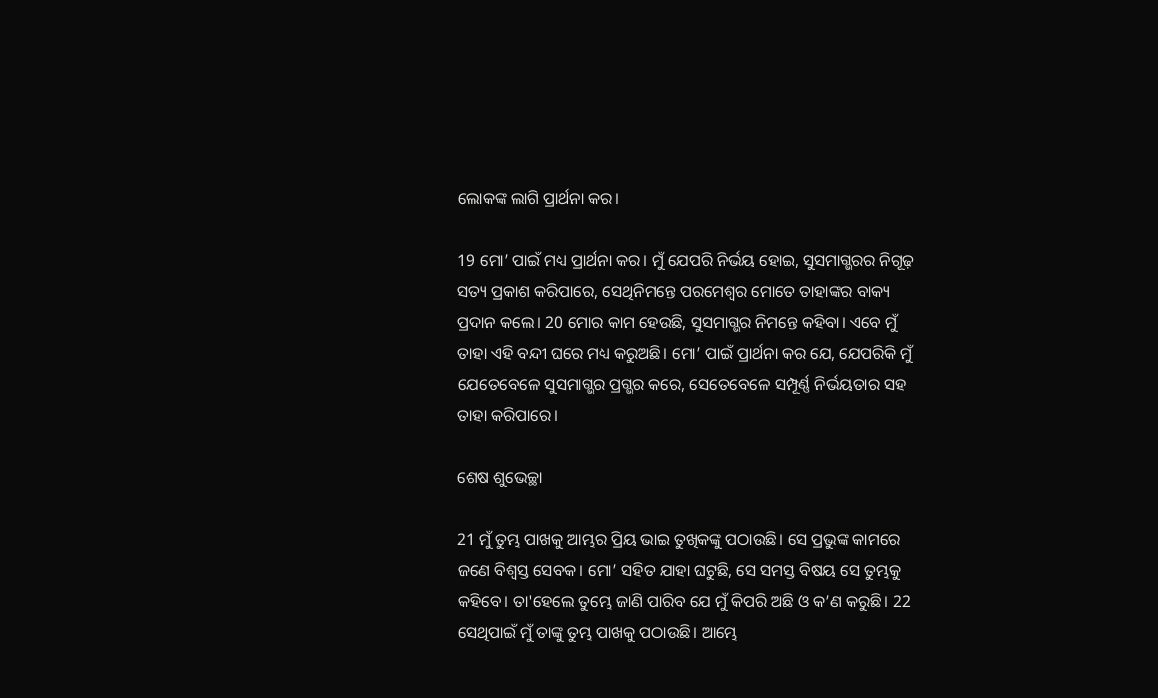ଲୋକଙ୍କ ଲାଗି ପ୍ରାର୍ଥନା କର।

19 ମୋ’ ପାଇଁ ମଧ୍ୟ ପ୍ରାର୍ଥନା କର। ମୁଁ ଯେପରି ନିର୍ଭୟ ହୋଇ, ସୁସମାଗ୍ଭରର ନିଗୂଢ଼ ସତ୍ୟ ପ୍ରକାଶ କରିପାରେ, ସେଥିନିମନ୍ତେ ପରମେଶ୍ୱର ମୋତେ ତାହାଙ୍କର ବାକ୍ୟ ପ୍ରଦାନ କଲେ। 20 ମୋର କାମ ହେଉଛି, ସୁସମାଗ୍ଭର ନିମନ୍ତେ କହିବା। ଏବେ ମୁଁ ତାହା ଏହି ବନ୍ଦୀ ଘରେ ମଧ୍ୟ କରୁଅଛି। ମୋ’ ପାଇଁ ପ୍ରାର୍ଥନା କର ଯେ, ଯେପରିକି ମୁଁ ଯେତେବେଳେ ସୁସମାଗ୍ଭର ପ୍ରଗ୍ଭର କରେ, ସେତେବେଳେ ସମ୍ପୂର୍ଣ୍ଣ ନିର୍ଭୟତାର ସହ ତାହା କରିପାରେ।

ଶେଷ ଶୁଭେଚ୍ଛା

21 ମୁଁ ତୁମ୍ଭ ପାଖକୁ ଆମ୍ଭର ପ୍ରିୟ ଭାଇ ତୁଖିକଙ୍କୁ ପଠାଉଛି। ସେ ପ୍ରଭୁଙ୍କ କାମରେ ଜଣେ ବିଶ୍ୱସ୍ତ ସେବକ। ମୋ’ ସହିତ ଯାହା ଘଟୁଛି, ସେ ସମସ୍ତ ବିଷୟ ସେ ତୁମ୍ଭକୁ କହିବେ। ତା'ହେଲେ ତୁମ୍ଭେ ଜାଣି ପାରିବ ଯେ ମୁଁ କିପରି ଅଛି ଓ କ’ଣ କରୁଛି। 22 ସେଥିପାଇଁ ମୁଁ ତାଙ୍କୁ ତୁମ୍ଭ ପାଖକୁ ପଠାଉଛି। ଆମ୍ଭେ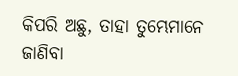କିପରି ଅଛୁ, ତାହା ତୁମ୍ଭେମାନେ ଜାଣିବା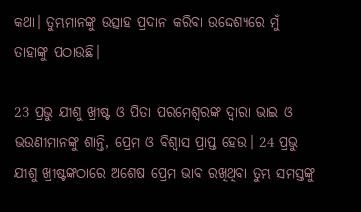କଥା। ତୁମ୍ଭମାନଙ୍କୁ ଉତ୍ସାହ ପ୍ରଦାନ କରିବା ଉଦ୍ଦେଶ୍ୟରେ ମୁଁ ତାହାଙ୍କୁ ପଠାଉଛି।

23 ପ୍ରଭୁ ଯୀଶୁ ଖ୍ରୀଷ୍ଟ ଓ ପିତା ପରମେଶ୍ୱରଙ୍କ ଦ୍ୱାରା ଭାଇ ଓ ଭଉଣୀମାନଙ୍କୁ ଶାନ୍ତି, ପ୍ରେମ ଓ ବିଶ୍ୱାସ ପ୍ରାପ୍ତ ହେଉ। 24 ପ୍ରଭୁ ଯୀଶୁ ଖ୍ରୀଷ୍ଟଙ୍କଠାରେ ଅଶେଷ ପ୍ରେମ ଭାବ ରଖିଥିବା ତୁମ୍ଭ ସମସ୍ତଙ୍କୁ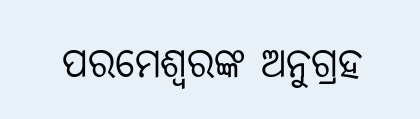ପରମେଶ୍ୱରଙ୍କ ଅନୁଗ୍ରହ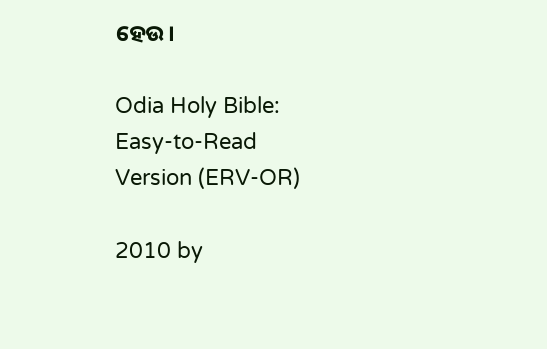ହେଉ।

Odia Holy Bible: Easy-to-Read Version (ERV-OR)

2010 by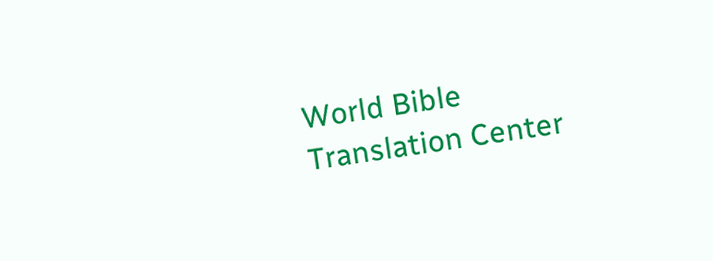World Bible Translation Center